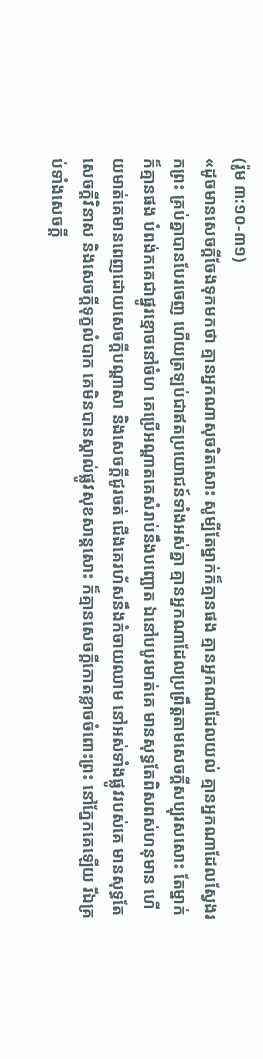(រ៉ូម ៣:១០-៣១)
«ដូចមានសេចក្តីចែងទុកមកថា គ្មានអ្នកណាសុចរិតសោះ សូម្បីតែម្នាក់ក៏គ្មានផង គ្មានអ្នកណាដែលយល់ គ្មានអ្នកណាដែលស្វែងរកព្រះ គ្រប់គ្នាបានបែរចេញ ហើយត្រឡប់ជាឥតប្រយោជន៍ទាំងអស់គ្នា គ្មានអ្នកណាដែលប្រព្រឹត្តតាមសេចក្តីសប្បុរសសោះ តែម្នាក់ក៏គ្មានផង បំពង់កគេជាផ្នូរខ្មោចនៅចំហ គេប្រើអណ្តាតគេសំរាប់នឹងបញ្ឆោត ឯនៅបបូរមាត់គេ មានសុទ្ធតែពិសពស់ហនុមាន ហើយមាត់គេមានពេញដោយសេចក្តីបណ្តាសា និងសេចក្តីជូរចត់ ជើងគេរហ័សនឹងកំចាយឈាម នៅអស់ទាំងផ្លូវរបស់គេ មានសុទ្ធតែសេចក្តីវិនាស និងសេចក្តីទុក្ខលំបាក គេមិនបានស្គាល់ផ្លូវសុខសាន្តសោះ ក៏គ្មានសេចក្តីកោតខ្លាចចំពោះព្រះ នៅភ្នែកគេឡើយ រីឯគ្រប់ទាំងសេចក្តី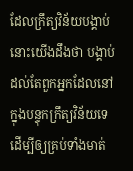ដែលក្រឹត្យវិន័យបង្គាប់ នោះយើងដឹងថា បង្គាប់ដល់តែពួកអ្នកដែលនៅក្នុងបន្ទុកក្រឹត្យវិន័យទេ ដើម្បីឲ្យគ្រប់ទាំងមាត់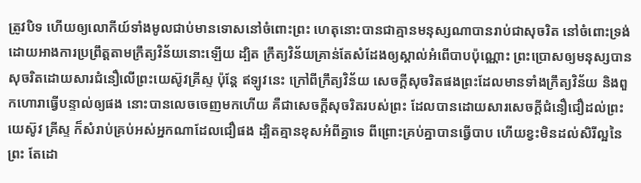ត្រូវបិទ ហើយឲ្យលោកីយ៍ទាំងមូលជាប់មានទោសនៅចំពោះព្រះ ហេតុនោះបានជាគ្មានមនុស្សណាបានរាប់ជាសុចរិត នៅចំពោះទ្រង់ ដោយអាងការប្រព្រឹត្តតាមក្រឹត្យវិន័យនោះឡើយ ដ្បិត ក្រឹត្យវិន័យគ្រាន់តែសំដែងឲ្យស្គាល់អំពើបាបប៉ុណ្ណោះ ព្រះប្រោសឲ្យមនុស្សបានសុចរិតដោយសារជំនឿលើព្រះយេស៊ូវគ្រីស្ទ ប៉ុន្តែ ឥឡូវនេះ ក្រៅពីក្រឹត្យវិន័យ សេចក្តីសុចរិតផងព្រះដែលមានទាំងក្រឹត្យវិន័យ និងពួកហោរាធ្វើបន្ទាល់ឲ្យផង នោះបានលេចចេញមកហើយ គឺជាសេចក្តីសុចរិតរបស់ព្រះ ដែលបានដោយសារសេចក្តីជំនឿជឿដល់ព្រះយេស៊ូវ គ្រីស្ទ ក៏សំរាប់គ្រប់អស់អ្នកណាដែលជឿផង ដ្បិតគ្មានខុសអំពីគ្នាទេ ពីព្រោះគ្រប់គ្នាបានធ្វើបាប ហើយខ្វះមិនដល់សិរីល្អនៃព្រះ តែដោ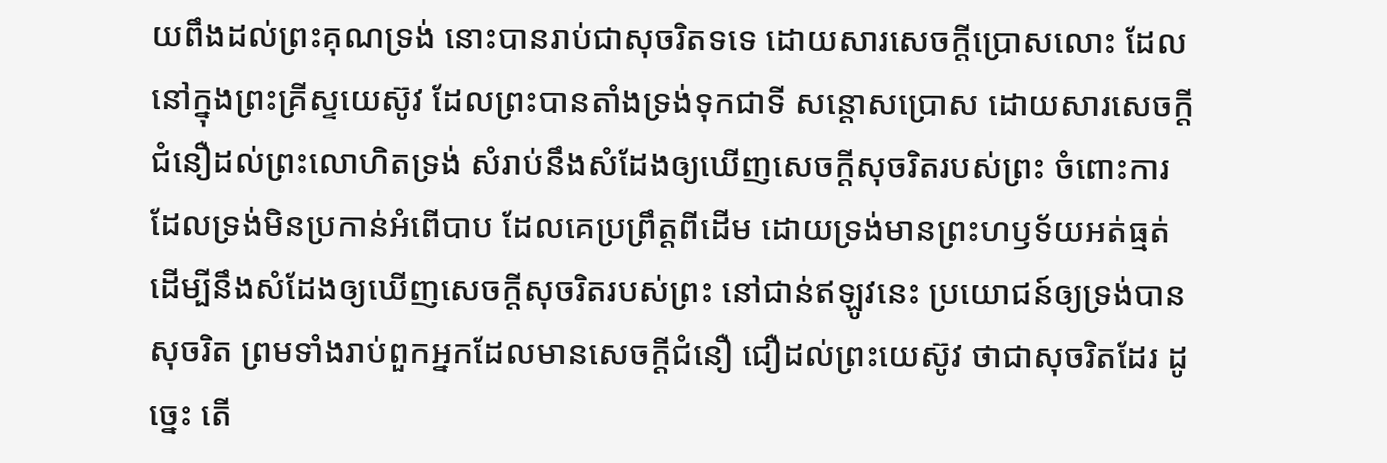យពឹងដល់ព្រះគុណទ្រង់ នោះបានរាប់ជាសុចរិតទទេ ដោយសារសេចក្តីប្រោសលោះ ដែលនៅក្នុងព្រះគ្រីស្ទយេស៊ូវ ដែលព្រះបានតាំងទ្រង់ទុកជាទី សន្តោសប្រោស ដោយសារសេចក្តីជំនឿដល់ព្រះលោហិតទ្រង់ សំរាប់នឹងសំដែងឲ្យឃើញសេចក្តីសុចរិតរបស់ព្រះ ចំពោះការដែលទ្រង់មិនប្រកាន់អំពើបាប ដែលគេប្រព្រឹត្តពីដើម ដោយទ្រង់មានព្រះហឫទ័យអត់ធ្មត់ ដើម្បីនឹងសំដែងឲ្យឃើញសេចក្តីសុចរិតរបស់ព្រះ នៅជាន់ឥឡូវនេះ ប្រយោជន៍ឲ្យទ្រង់បានសុចរិត ព្រមទាំងរាប់ពួកអ្នកដែលមានសេចក្តីជំនឿ ជឿដល់ព្រះយេស៊ូវ ថាជាសុចរិតដែរ ដូច្នេះ តើ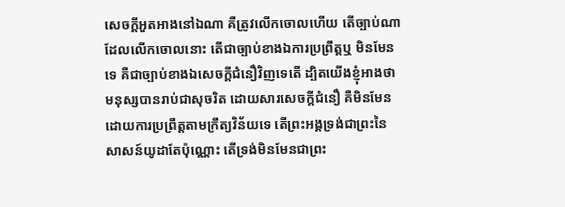សេចក្តីអួតអាងនៅឯណា គឺត្រូវលើកចោលហើយ តើច្បាប់ណាដែលលើកចោលនោះ តើជាច្បាប់ខាងឯការប្រព្រឹត្តឬ មិនមែនទេ គឺជាច្បាប់ខាងឯសេចក្តីជំនឿវិញទេតើ ដ្បិតយើងខ្ញុំអាងថា មនុស្សបានរាប់ជាសុចរិត ដោយសារសេចក្តីជំនឿ គឺមិនមែនដោយការប្រព្រឹត្តតាមក្រឹត្យវិន័យទេ តើព្រះអង្គទ្រង់ជាព្រះនៃសាសន៍យូដាតែប៉ុណ្ណោះ តើទ្រង់មិនមែនជាព្រះ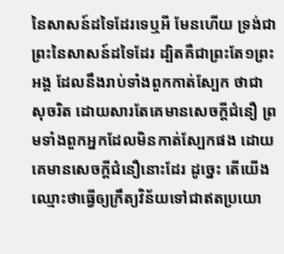នៃសាសន៍ដទៃដែរទេឬអី មែនហើយ ទ្រង់ជាព្រះនៃសាសន៍ដទៃដែរ ដ្បិតគឺជាព្រះតែ១ព្រះអង្គ ដែលនឹងរាប់ទាំងពួកកាត់ស្បែក ថាជាសុចរិត ដោយសារតែគេមានសេចក្តីជំនឿ ព្រមទាំងពួកអ្នកដែលមិនកាត់ស្បែកផង ដោយគេមានសេចក្តីជំនឿនោះដែរ ដូច្នេះ តើយើងឈ្មោះថាធ្វើឲ្យក្រឹត្យវិន័យទៅជាឥតប្រយោ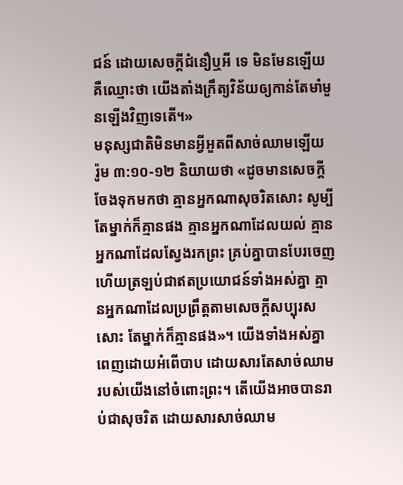ជន៍ ដោយសេចក្តីជំនឿឬអី ទេ មិនមែនឡើយ គឺឈ្មោះថា យើងតាំងក្រឹត្យវិន័យឲ្យកាន់តែមាំមួនឡើងវិញទេតើ។»
មនុស្សជាតិមិនមានអ្វីអួតពីសាច់ឈាមឡើយ
រ៉ូម ៣:១០-១២ និយាយថា «ដូចមានសេចក្តីចែងទុកមកថា គ្មានអ្នកណាសុចរិតសោះ សូម្បីតែម្នាក់ក៏គ្មានផង គ្មានអ្នកណាដែលយល់ គ្មានអ្នកណាដែលស្វែងរកព្រះ គ្រប់គ្នាបានបែរចេញ ហើយត្រឡប់ជាឥតប្រយោជន៍ទាំងអស់គ្នា គ្មានអ្នកណាដែលប្រព្រឹត្តតាមសេចក្តីសប្បុរសសោះ តែម្នាក់ក៏គ្មានផង»។ យើងទាំងអស់គ្នាពេញដោយអំពើបាប ដោយសារតែសាច់ឈាមរបស់យើងនៅចំពោះព្រះ។ តើយើងអាចបានរាប់ជាសុចរិត ដោយសារសាច់ឈាម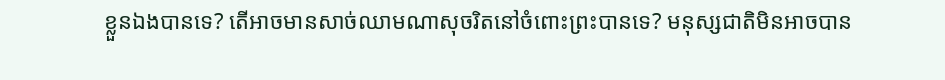ខ្លួនឯងបានទេ? តើអាចមានសាច់ឈាមណាសុចរិតនៅចំពោះព្រះបានទេ? មនុស្សជាតិមិនអាចបាន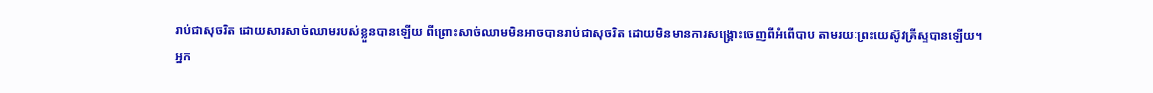រាប់ជាសុចរិត ដោយសារសាច់ឈាមរបស់ខ្លួនបានឡើយ ពីព្រោះសាច់ឈាមមិនអាចបានរាប់ជាសុចរិត ដោយមិនមានការសង្រ្គោះចេញពីអំពើបាប តាមរយៈព្រះយេស៊ូវគ្រីស្ទបានឡើយ។
អ្នក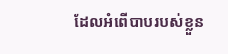ដែលអំពើបាបរបស់ខ្លួន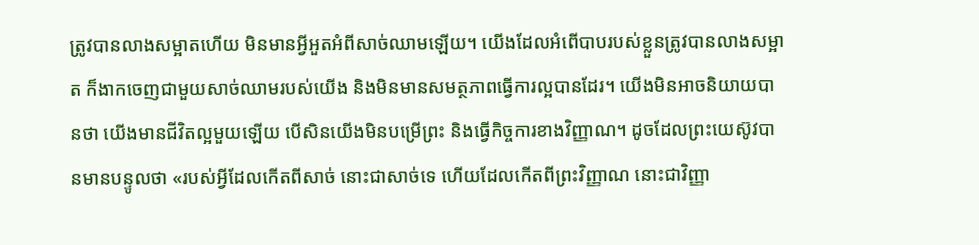ត្រូវបានលាងសម្អាតហើយ មិនមានអ្វីអួតអំពីសាច់ឈាមឡើយ។ យើងដែលអំពើបាបរបស់ខ្លួនត្រូវបានលាងសម្អាត ក៏ងាកចេញជាមួយសាច់ឈាមរបស់យើង និងមិនមានសមត្ថភាពធ្វើការល្អបានដែរ។ យើងមិនអាចនិយាយបានថា យើងមានជីវិតល្អមួយឡើយ បើសិនយើងមិនបម្រើព្រះ និងធ្វើកិច្ចការខាងវិញ្ញាណ។ ដូចដែលព្រះយេស៊ូវបានមានបន្ទូលថា «របស់អ្វីដែលកើតពីសាច់ នោះជាសាច់ទេ ហើយដែលកើតពីព្រះវិញ្ញាណ នោះជាវិញ្ញា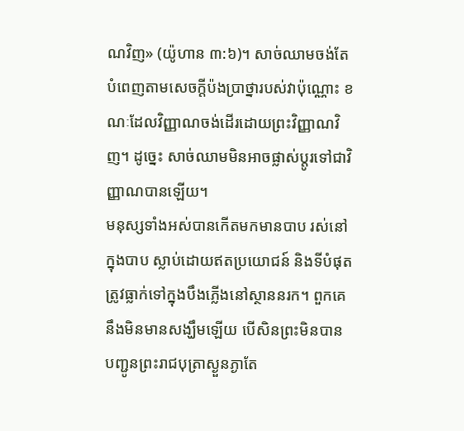ណវិញ» (យ៉ូហាន ៣:៦)។ សាច់ឈាមចង់តែបំពេញតាមសេចក្តីប៉ងប្រាថ្នារបស់វាប៉ុណ្ណោះ ខណៈដែលវិញ្ញាណចង់ដើរដោយព្រះវិញ្ញាណវិញ។ ដូច្នេះ សាច់ឈាមមិនអាចផ្លាស់ប្តូរទៅជាវិញ្ញាណបានឡើយ។
មនុស្សទាំងអស់បានកើតមកមានបាប រស់នៅក្នុងបាប ស្លាប់ដោយឥតប្រយោជន៍ និងទីបំផុត ត្រូវធ្លាក់ទៅក្នុងបឹងភ្លើងនៅស្ថាននរក។ ពួកគេនឹងមិនមានសង្ឃឹមឡើយ បើសិនព្រះមិនបានបញ្ជូនព្រះរាជបុត្រាស្ងួនភ្ងាតែ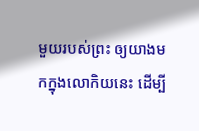មួយរបស់ព្រះ ឲ្យយាងមកក្នុងលោកិយនេះ ដើម្បី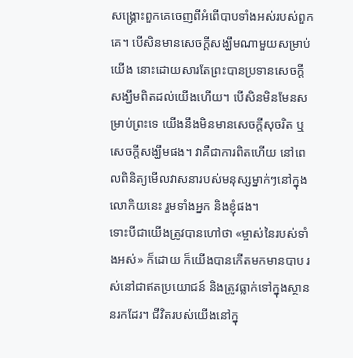សង្រ្គោះពួកគេចេញពីអំពើបាបទាំងអស់របស់ពួកគេ។ បើសិនមានសេចក្តីសង្ឃឹមណាមួយសម្រាប់យើង នោះដោយសារតែព្រះបានប្រទានសេចក្តីសង្ឃឹមពិតដល់យើងហើយ។ បើសិនមិនមែនសម្រាប់ព្រះទេ យើងនឹងមិនមានសេចក្តីសុចរិត ឬសេចក្តីសង្ឃឹមផង។ វាគឺជាការពិតហើយ នៅពេលពិនិត្យមើលវាសនារបស់មនុស្សម្នាក់ៗនៅក្នុងលោកិយនេះ រួមទាំងអ្នក និងខ្ញុំផង។
ទោះបីជាយើងត្រូវបានហៅថា «ម្ចាស់នៃរបស់ទាំងអស់» ក៏ដោយ ក៏យើងបានកើតមកមានបាប រស់នៅជាឥតប្រយោជន៍ និងត្រូវធ្លាក់ទៅក្នុងស្ថាននរកដែរ។ ជីវិតរបស់យើងនៅក្នុ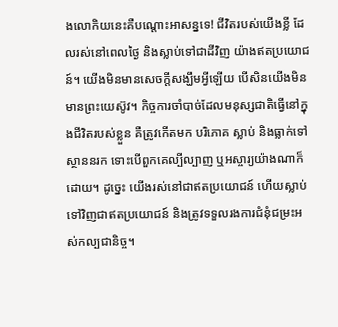ងលោកិយនេះគឺបណ្តោះអាសន្នទេ! ជីវិតរបស់យើងខ្លី ដែលរស់នៅពេលថ្ងៃ និងស្លាប់ទៅជាដីវិញ យ៉ាងឥតប្រយោជន៍។ យើងមិនមានសេចក្តីសង្ឃឹមអ្វីឡើយ បើសិនយើងមិនមានព្រះយេស៊ូវ។ កិច្ចការចាំបាច់ដែលមនុស្សជាតិធ្វើនៅក្នុងជីវិតរបស់ខ្លួន គឺត្រូវកើតមក បរិភោគ ស្លាប់ និងធ្លាក់ទៅស្ថាននរក ទោះបើពួកគេល្បីល្បាញ ឬអស្ចារ្យយ៉ាងណាក៏ដោយ។ ដូច្នេះ យើងរស់នៅជាឥតប្រយោជន៍ ហើយស្លាប់ទៅវិញជាឥតប្រយោជន៍ និងត្រូវទទួលរងការជំនុំជម្រះអស់កល្បជានិច្ច។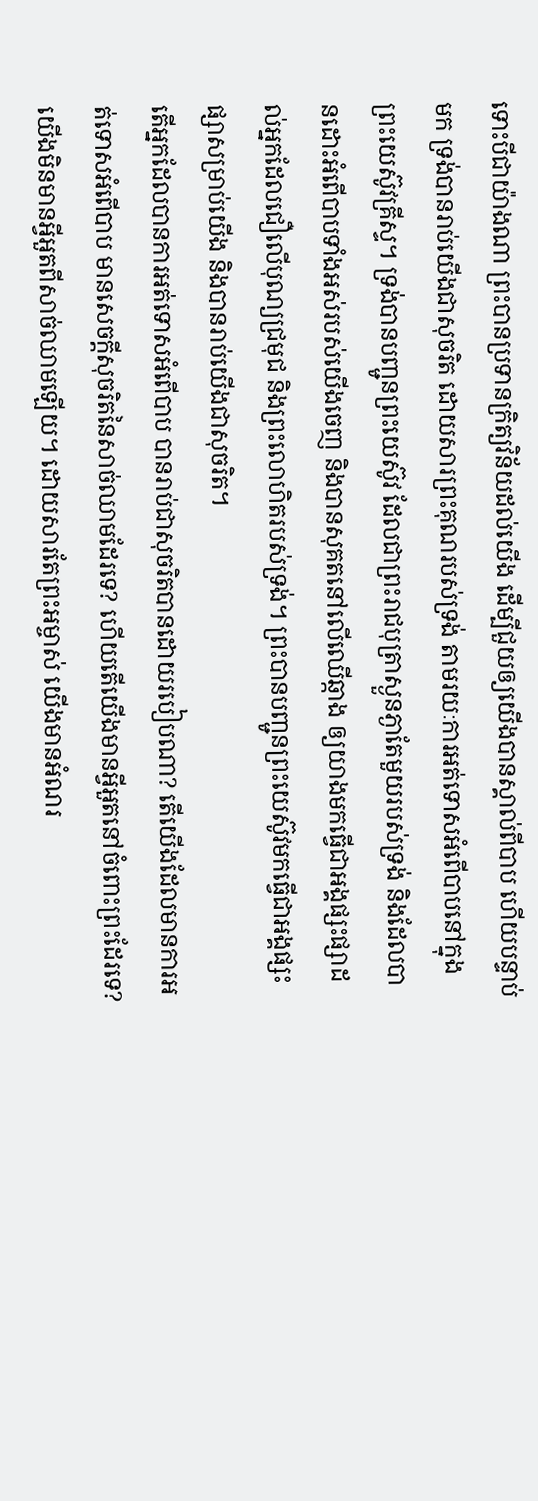ទោះបីជាយ៉ាងណា ព្រះបានប្រទានក្រិត្យវិន័យដល់យើង ដើម្បីជួយឲ្យយើងបានស្គាល់ពីបាប ហើយបន្ទាប់មក ទ្រង់បានរាប់យើងជាសុចរិត ដោយសារព្រះគុណរបស់ទ្រង់ តាមរយៈការអត់ទោសអំពើបាបនៅក្នុងព្រះយេស៊ូវគ្រីស្ទ។ ទ្រង់បានបញ្ជូនព្រះយេស៊ូវ ដែលជាព្រះរាជបុត្រាស្ងួនភ្ងាតែមួយរបស់ទ្រង់ និងដែលបានដោះអំពើបាបទាំងអស់របស់យើងចេញ និងបានសុគតនៅលើឈើឆ្កាង ឲ្យយាងមកធ្វើជាអង្គផ្សះផ្សាដល់អ្នកដែលជឿលើបុណ្យជ្រមុជ និងព្រះលោហិតរបស់ទ្រង់។ ព្រះបានបញ្ជូនព្រះយេស៊ូវមកធ្វើជាអង្គផ្សះផ្សាសម្រាប់យើង និងបានរាប់យើងជាសុចរិត។
តើអ្នកដែលបានការអត់ទោសអំពើបាប បានរាប់ជាសុចរិតបានដោយរបៀបណា? តើយើងដែលមានការអត់ទោសអំពើបាប មានសេចក្តីសុចរិតនៃសាច់ឈាមដែរទេ? ហើយតើយើងមានអ្វីអួតនៅចំពោះព្រះដែរទេ? យើងមិនមានអ្វីអួតពីសាច់ឈាមឡើយ។ ដោយសារតែព្រះអម្ចាស់ យើងមានអំណរ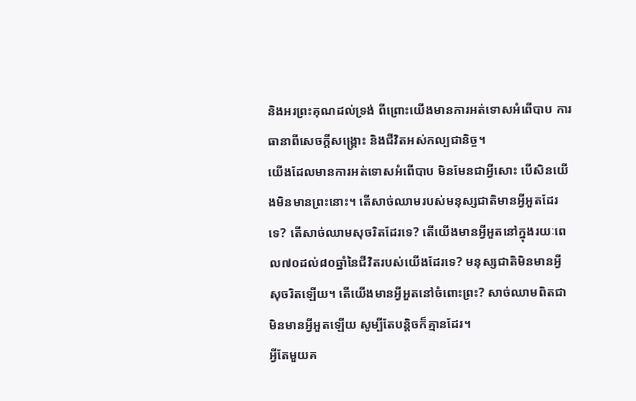និងអរព្រះគុណដល់ទ្រង់ ពីព្រោះយើងមានការអត់ទោសអំពើបាប ការធានាពីសេចក្តីសង្រ្គោះ និងជីវិតអស់កល្បជានិច្ច។
យើងដែលមានការអត់ទោសអំពើបាប មិនមែនជាអ្វីសោះ បើសិនយើងមិនមានព្រះនោះ។ តើសាច់ឈាមរបស់មនុស្សជាតិមានអ្វីអួតដែរទេ? តើសាច់ឈាមសុចរិតដែរទេ? តើយើងមានអ្វីអួតនៅក្នុងរយៈពេល៧០ដល់៨០ឆ្នាំនៃជីវិតរបស់យើងដែរទេ? មនុស្សជាតិមិនមានអ្វីសុចរិតឡើយ។ តើយើងមានអ្វីអួតនៅចំពោះព្រះ? សាច់ឈាមពិតជាមិនមានអ្វីអួតឡើយ សូម្បីតែបន្តិចក៏គ្មានដែរ។
អ្វីតែមួយគ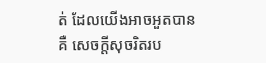ត់ ដែលយើងអាចអួតបានគឺ សេចក្តីសុចរិតរប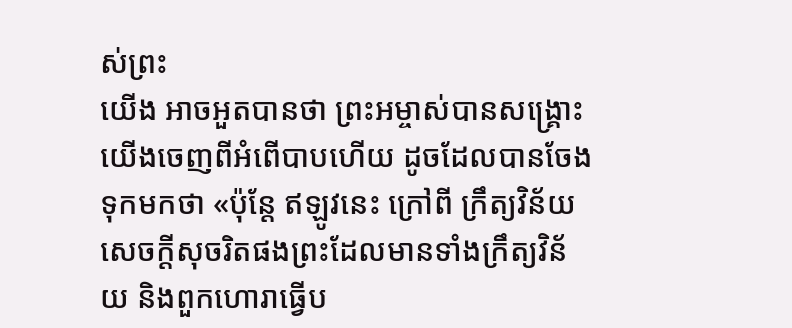ស់ព្រះ
យើង អាចអួតបានថា ព្រះអម្ចាស់បានសង្រ្គោះយើងចេញពីអំពើបាបហើយ ដូចដែលបានចែងទុកមកថា «ប៉ុន្តែ ឥឡូវនេះ ក្រៅពី ក្រឹត្យវិន័យ សេចក្តីសុចរិតផងព្រះដែលមានទាំងក្រឹត្យវិន័យ និងពួកហោរាធ្វើប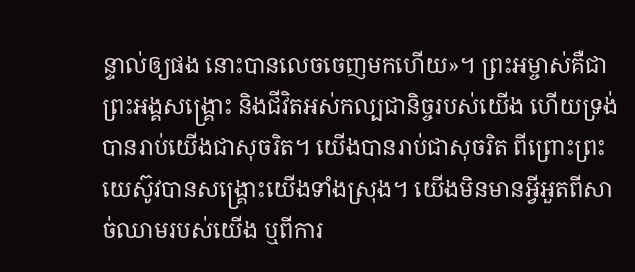ន្ទាល់ឲ្យផង នោះបានលេចចេញមកហើយ»។ ព្រះអម្ចាស់គឺជាព្រះអង្គសង្រ្គោះ និងជីវិតអស់កល្បជានិច្ចរបស់យើង ហើយទ្រង់បានរាប់យើងជាសុចរិត។ យើងបានរាប់ជាសុចរិត ពីព្រោះព្រះយេស៊ូវបានសង្រ្គោះយើងទាំងស្រុង។ យើងមិនមានអ្វីអួតពីសាច់ឈាមរបស់យើង ឬពីការ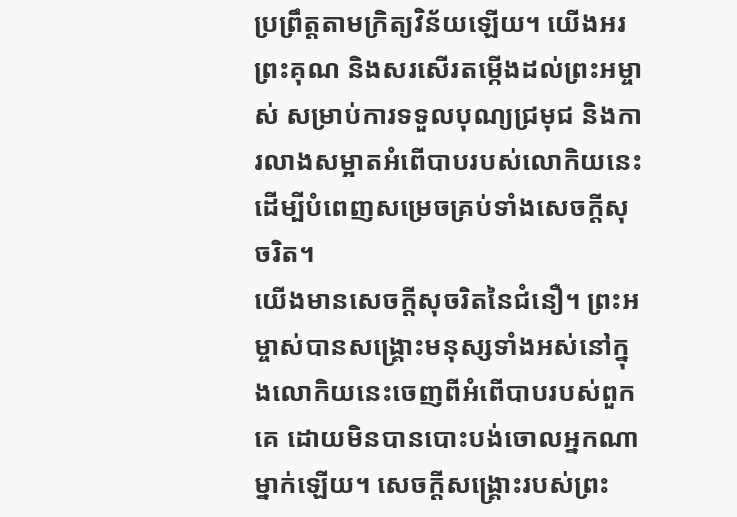ប្រព្រឹត្តតាមក្រិត្យវិន័យឡើយ។ យើងអរព្រះគុណ និងសរសើរតម្កើងដល់ព្រះអម្ចាស់ សម្រាប់ការទទួលបុណ្យជ្រមុជ និងការលាងសម្អាតអំពើបាបរបស់លោកិយនេះ ដើម្បីបំពេញសម្រេចគ្រប់ទាំងសេចក្តីសុចរិត។
យើងមានសេចក្តីសុចរិតនៃជំនឿ។ ព្រះអម្ចាស់បានសង្រ្គោះមនុស្សទាំងអស់នៅក្នុងលោកិយនេះចេញពីអំពើបាបរបស់ពួកគេ ដោយមិនបានបោះបង់ចោលអ្នកណាម្នាក់ឡើយ។ សេចក្តីសង្រ្គោះរបស់ព្រះ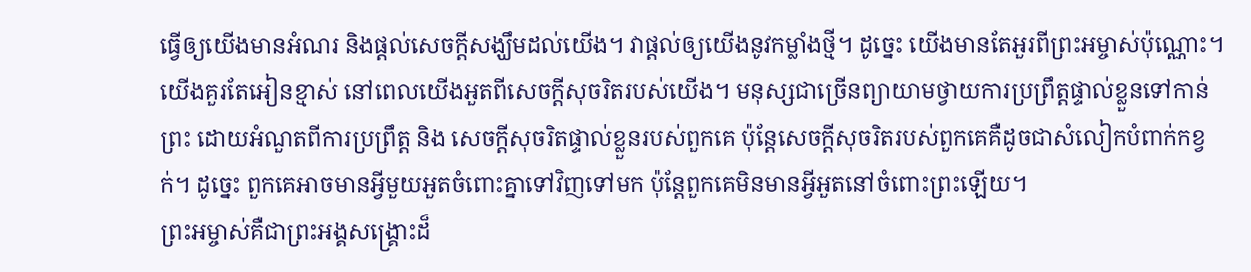ធ្វើឲ្យយើងមានអំណរ និងផ្តល់សេចក្តីសង្ឃឹមដល់យើង។ វាផ្តល់ឲ្យយើងនូវកម្លាំងថ្មី។ ដូច្នេះ យើងមានតែអួរពីព្រះអម្ចាស់ប៉ុណ្ណោះ។ យើងគួរតែអៀនខ្មាស់ នៅពេលយើងអួតពីសេចក្តីសុចរិតរបស់យើង។ មនុស្សជាច្រើនព្យាយាមថ្វាយការប្រព្រឹត្តផ្ទាល់ខ្លួនទៅកាន់ព្រះ ដោយអំណួតពីការប្រព្រឹត្ត និង សេចក្តីសុចរិតផ្ទាល់ខ្លួនរបស់ពួកគេ ប៉ុន្តែសេចក្តីសុចរិតរបស់ពួកគេគឺដូចជាសំលៀកបំពាក់កខ្វក់។ ដូច្នេះ ពួកគេអាចមានអ្វីមួយអួតចំពោះគ្នាទៅវិញទៅមក ប៉ុន្តែពួកគេមិនមានអ្វីអួតនៅចំពោះព្រះឡើយ។
ព្រះអម្ចាស់គឺជាព្រះអង្គសង្រ្គោះដ៏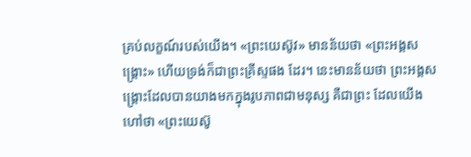គ្រប់លក្ខណ៍របស់យើង។ «ព្រះយេស៊ូវ» មានន័យថា «ព្រះអង្គសង្រ្គោះ» ហើយទ្រង់ក៏ជាព្រះគ្រីស្ទផង ដែរ។ នេះមានន័យថា ព្រះអង្គសង្រ្គោះដែលបានយាងមកក្នុងរូបភាពជាមនុស្ស គឺជាព្រះ ដែលយើងហៅថា «ព្រះយេស៊ូ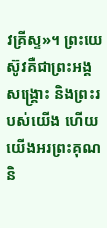វគ្រីស្ទ»។ ព្រះយេស៊ូវគឺជាព្រះអង្គសង្រ្គោះ និងព្រះរបស់យើង ហើយយើងអរព្រះគុណ និ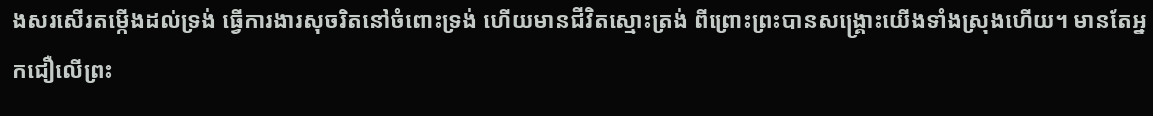ងសរសើរតម្កើងដល់ទ្រង់ ធ្វើការងារសុចរិតនៅចំពោះទ្រង់ ហើយមានជីវិតស្មោះត្រង់ ពីព្រោះព្រះបានសង្រ្គោះយើងទាំងស្រុងហើយ។ មានតែអ្នកជឿលើព្រះ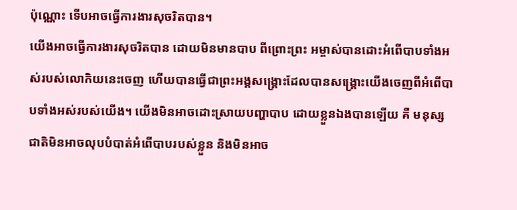ប៉ុណ្ណោះ ទើបអាចធ្វើការងារសុចរិតបាន។
យើងអាចធ្វើការងារសុចរិតបាន ដោយមិនមានបាប ពីព្រោះព្រះ អម្ចាស់បានដោះអំពើបាបទាំងអស់របស់លោកិយនេះចេញ ហើយបានធ្វើជាព្រះអង្គសង្រ្គោះដែលបានសង្រ្គោះយើងចេញពីអំពើបាបទាំងអស់របស់យើង។ យើងមិនអាចដោះស្រាយបញ្ហាបាប ដោយខ្លួនឯងបានឡើយ គឺ មនុស្សជាតិមិនអាចលុបបំបាត់អំពើបាបរបស់ខ្លួន និងមិនអាច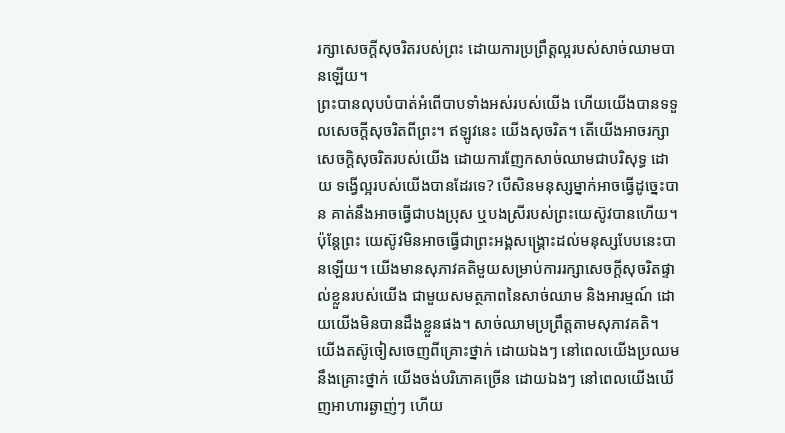រក្សាសេចក្តីសុចរិតរបស់ព្រះ ដោយការប្រព្រឹត្តល្អរបស់សាច់ឈាមបានឡើយ។
ព្រះបានលុបបំបាត់អំពើបាបទាំងអស់របស់យើង ហើយយើងបានទទួលសេចក្តីសុចរិតពីព្រះ។ ឥឡូវនេះ យើងសុចរិត។ តើយើងអាចរក្សាសេចក្តិសុចរិតរបស់យើង ដោយការញែកសាច់ឈាមជាបរិសុទ្ធ ដោយ ទង្វើល្អរបស់យើងបានដែរទេ? បើសិនមនុស្សម្នាក់អាចធ្វើដូច្នេះបាន គាត់នឹងអាចធ្វើជាបងប្រុស ឬបងស្រីរបស់ព្រះយេស៊ូវបានហើយ។ ប៉ុន្តែព្រះ យេស៊ូវមិនអាចធ្វើជាព្រះអង្គសង្រ្គោះដល់មនុស្សបែបនេះបានឡើយ។ យើងមានសុភាវគតិមួយសម្រាប់ការរក្សាសេចក្តីសុចរិតផ្ទាល់ខ្លួនរបស់យើង ជាមួយសមត្ថភាពនៃសាច់ឈាម និងអារម្មណ៍ ដោយយើងមិនបានដឹងខ្លួនផង។ សាច់ឈាមប្រព្រឹត្តតាមសុភាវគតិ។ យើងតស៊ូចៀសចេញពីគ្រោះថ្នាក់ ដោយឯងៗ នៅពេលយើងប្រឈមនឹងគ្រោះថ្នាក់ យើងចង់បរិភោគច្រើន ដោយឯងៗ នៅពេលយើងឃើញអាហារឆ្ងាញ់ៗ ហើយ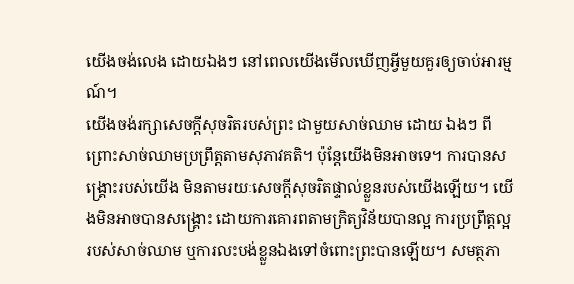យើងចង់លេង ដោយឯងៗ នៅពេលយើងមើលឃើញអ្វីមួយគួរឲ្យចាប់អារម្មណ៍។
យើងចង់រក្សាសេចក្តីសុចរិតរបស់ព្រះ ជាមួយសាច់ឈាម ដោយ ឯងៗ ពីព្រោះសាច់ឈាមប្រព្រឹត្តតាមសុភាវគតិ។ ប៉ុន្តែយើងមិនអាចទេ។ ការបានសង្រ្គោះរបស់យើង មិនតាមរយៈសេចក្តីសុចរិតផ្ទាល់ខ្លួនរបស់យើងឡើយ។ យើងមិនអាចបានសង្រ្គោះ ដោយការគោរពតាមក្រិត្យវិន័យបានល្អ ការប្រព្រឹត្តល្អរបស់សាច់ឈាម ឬការលះបង់ខ្លួនឯងទៅចំពោះព្រះបានឡើយ។ សមត្ថភា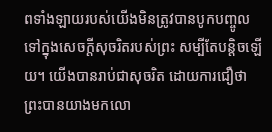ពទាំងឡាយរបស់យើងមិនត្រូវបានបូកបញ្ចូលទៅក្នុងសេចក្តីសុចរិតរបស់ព្រះ សម្បីតែបន្តិចឡើយ។ យើងបានរាប់ជាសុចរិត ដោយការជឿថា ព្រះបានយាងមកលោ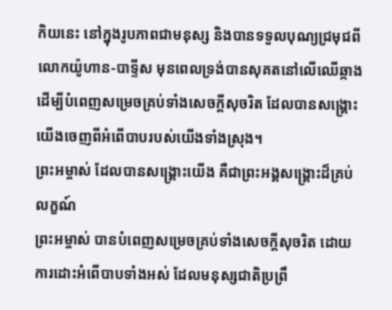កិយនេះ នៅក្នុងរូបភាពជាមនុស្ស និងបានទទួលបុណ្យជ្រមុជពីលោកយ៉ូហាន-បាទ្ទីស មុនពេលទ្រង់បានសុគតនៅលើឈើឆ្កាង ដើម្បីបំពេញសម្រេចគ្រប់ទាំងសេចក្តីសុចរិត ដែលបានសង្រ្គោះយើងចេញពីអំពើបាបរបស់យើងទាំងស្រុង។
ព្រះអម្ចាស់ ដែលបានសង្រ្គោះយើង គឺជាព្រះអង្គសង្រ្គោះដ៏គ្រប់លក្ខណ៍
ព្រះអម្ចាស់ បានបំពេញសម្រេចគ្រប់ទាំងសេចក្តីសុចរិត ដោយការដោះអំពើបាបទាំងអស់ ដែលមនុស្សជាតិប្រព្រឹ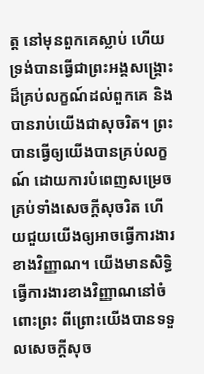ត្ត នៅមុនពួកគេស្លាប់ ហើយទ្រង់បានធ្វើជាព្រះអង្គសង្រ្គោះដ៏គ្រប់លក្ខណ៍ដល់ពួកគេ និងបានរាប់យើងជាសុចរិត។ ព្រះបានធ្វើឲ្យយើងបានគ្រប់លក្ខណ៍ ដោយការបំពេញសម្រេចគ្រប់ទាំងសេចក្តីសុចរិត ហើយជួយយើងឲ្យអាចធ្វើការងារខាងវិញ្ញាណ។ យើងមានសិទ្ធិធ្វើការងារខាងវិញ្ញាណនៅចំពោះព្រះ ពីព្រោះយើងបានទទួលសេចក្តីសុច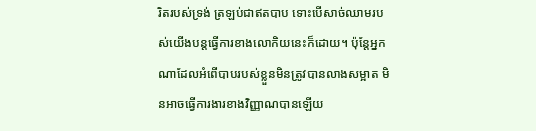រិតរបស់ទ្រង់ ត្រឡប់ជាឥតបាប ទោះបើសាច់ឈាមរបស់យើងបន្តធ្វើការខាងលោកិយនេះក៏ដោយ។ ប៉ុន្តែអ្នកណាដែលអំពើបាបរបស់ខ្លួនមិនត្រូវបានលាងសម្អាត មិនអាចធ្វើការងារខាងវិញ្ញាណបានឡើយ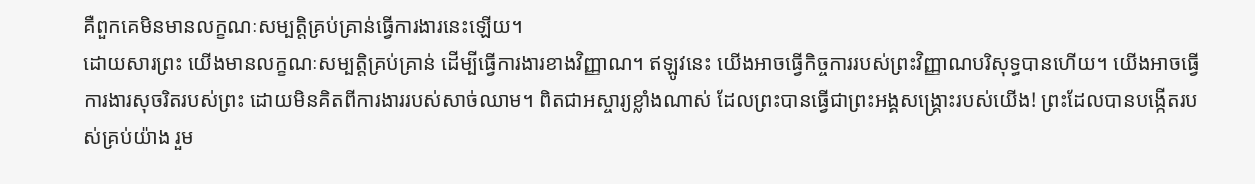គឺពួកគេមិនមានលក្ខណៈសម្បត្តិគ្រប់គ្រាន់ធ្វើការងារនេះឡើយ។
ដោយសារព្រះ យើងមានលក្ខណៈសម្បត្តិគ្រប់គ្រាន់ ដើម្បីធ្វើការងារខាងវិញ្ញាណ។ ឥឡូវនេះ យើងអាចធ្វើកិច្ចការរបស់ព្រះវិញ្ញាណបរិសុទ្ធបានហើយ។ យើងអាចធ្វើការងារសុចរិតរបស់ព្រះ ដោយមិនគិតពីការងាររបស់សាច់ឈាម។ ពិតជាអស្ចារ្យខ្លាំងណាស់ ដែលព្រះបានធ្វើជាព្រះអង្គសង្រ្គោះរបស់យើង! ព្រះដែលបានបង្កើតរបស់គ្រប់យ៉ាង រួម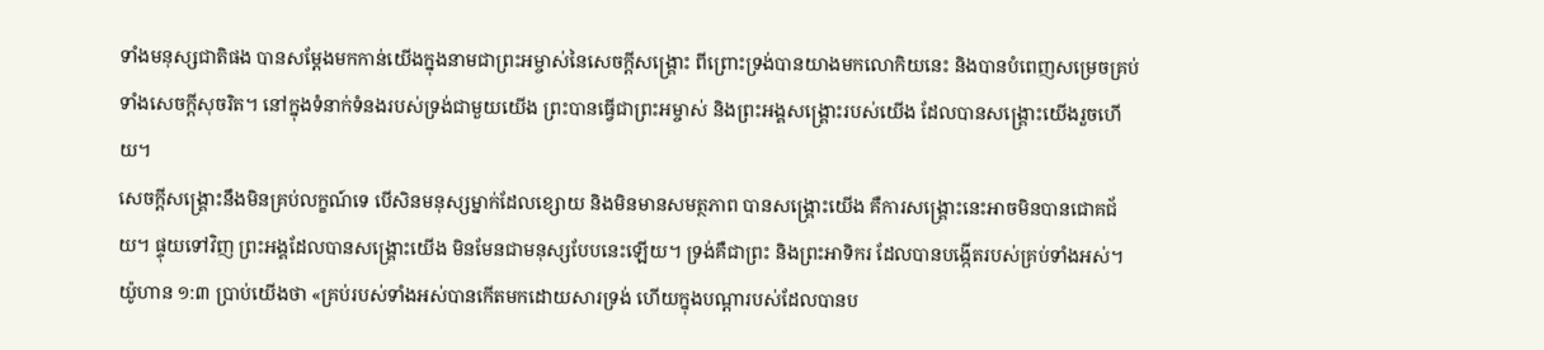ទាំងមនុស្សជាតិផង បានសម្តែងមកកាន់យើងក្នុងនាមជាព្រះអម្ចាស់នៃសេចក្តីសង្រ្គោះ ពីព្រោះទ្រង់បានយាងមកលោកិយនេះ និងបានបំពេញសម្រេចគ្រប់ទាំងសេចក្តីសុចរិត។ នៅក្នុងទំនាក់ទំនងរបស់ទ្រង់ជាមួយយើង ព្រះបានធ្វើជាព្រះអម្ចាស់ និងព្រះអង្គសង្រ្គោះរបស់យើង ដែលបានសង្រ្គោះយើងរួចហើយ។
សេចក្តីសង្រ្គោះនឹងមិនគ្រប់លក្ខណ៍ទេ បើសិនមនុស្សម្នាក់ដែលខ្សោយ និងមិនមានសមត្ថភាព បានសង្រ្គោះយើង គឺការសង្រ្គោះនេះអាចមិនបានជោគជ័យ។ ផ្ទុយទៅវិញ ព្រះអង្គដែលបានសង្រ្គោះយើង មិនមែនជាមនុស្សបែបនេះឡើយ។ ទ្រង់គឺជាព្រះ និងព្រះអាទិករ ដែលបានបង្កើតរបស់គ្រប់ទាំងអស់។ យ៉ូហាន ១:៣ ប្រាប់យើងថា «គ្រប់របស់ទាំងអស់បានកើតមកដោយសារទ្រង់ ហើយក្នុងបណ្តារបស់ដែលបានប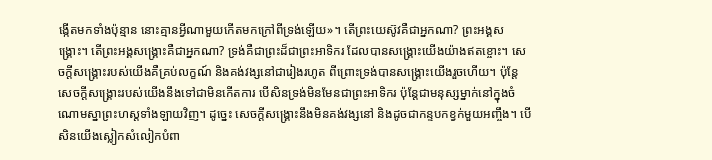ង្កើតមកទាំងប៉ុន្មាន នោះគ្មានអ្វីណាមួយកើតមកក្រៅពីទ្រង់ឡើយ»។ តើព្រះយេស៊ូវគឺជាអ្នកណា? ព្រះអង្គសង្រ្គោះ។ តើព្រះអង្គសង្រ្គោះគឺជាអ្នកណា? ទ្រង់គឺជាព្រះដ៏ជាព្រះអាទិករ ដែលបានសង្រ្គោះយើងយ៉ាងឥតខ្ចោះ។ សេចក្តីសង្រ្គោះរបស់យើងគឺគ្រប់លក្ខណ៍ និងគង់វង្សនៅជារៀងរហូត ពីព្រោះទ្រង់បានសង្រ្គោះយើងរួចហើយ។ ប៉ុន្តែសេចក្តីសង្រ្គោះរបស់យើងនឹងទៅជាមិនកើតការ បើសិនទ្រង់មិនមែនជាព្រះអាទិករ ប៉ុន្តែជាមនុស្សម្នាក់នៅក្នុងចំណោមស្នាព្រះហស្តទាំងឡាយវិញ។ ដូច្នេះ សេចក្តីសង្រ្គោះនឹងមិនគង់វង្សនៅ និងដូចជាកន្ទបកខ្វក់មួយអញ្ចឹង។ បើសិនយើងស្លៀកសំលៀកបំពា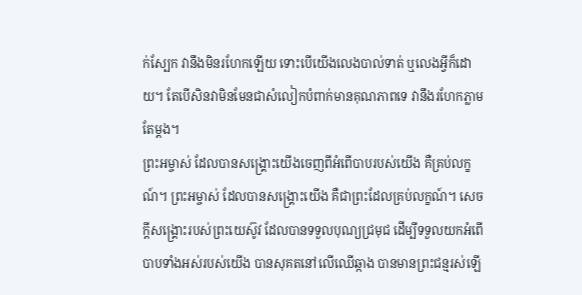ក់ស្បែក វានឹងមិនរហែកឡើយ ទោះបើយើងលេងបាល់ទាត់ ឬលេងអ្វីក៏ដោយ។ តែបើសិនវាមិនមែនជាសំលៀកបំពាក់មានគុណភាពទេ វានឹងរហែកភ្លាមតែម្តង។
ព្រះអម្ចាស់ ដែលបានសង្រ្គោះយើងចេញពីអំពើបាបរបស់យើង គឺគ្រប់លក្ខណ៍។ ព្រះអម្ចាស់ ដែលបានសង្រ្គោះយើង គឺជាព្រះដែលគ្រប់លក្ខណ៍។ សេចក្តីសង្រ្គោះរបស់ព្រះយេស៊ូវ ដែលបានទទួលបុណ្យជ្រមុជ ដើម្បីទទួលយកអំពើបាបទាំងអស់របស់យើង បានសុគតនៅលើឈើឆ្កាង បានមានព្រះជន្មរស់ឡើ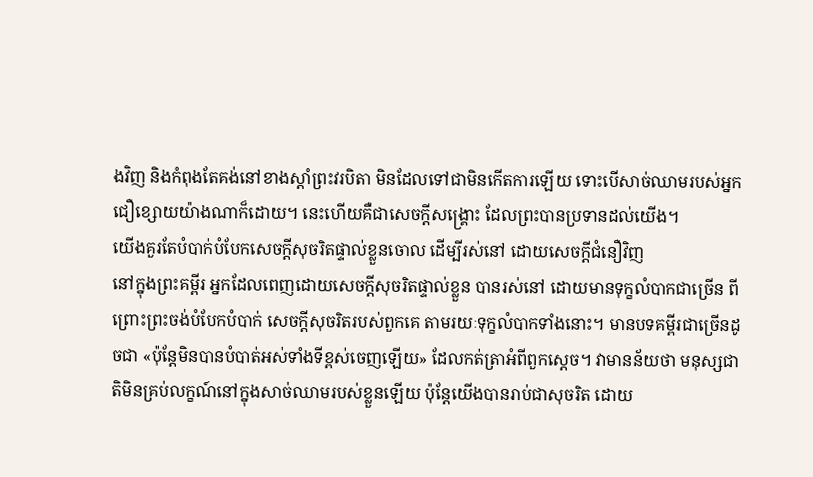ងវិញ និងកំពុងតែគង់នៅខាងស្តាំព្រះវរបិតា មិនដែលទៅជាមិនកើតការឡើយ ទោះបើសាច់ឈាមរបស់អ្នកជឿខ្សោយយ៉ាងណាក៏ដោយ។ នេះហើយគឺជាសេចក្តីសង្រ្គោះ ដែលព្រះបានប្រទានដល់យើង។
យើងគួរតែបំបាក់បំបែកសេចក្តីសុចរិតផ្ទាល់ខ្លួនចោល ដើម្បីរស់នៅ ដោយសេចក្តីជំនឿវិញ
នៅក្នុងព្រះគម្ពីរ អ្នកដែលពេញដោយសេចក្តីសុចរិតផ្ទាល់ខ្លួន បានរស់នៅ ដោយមានទុក្ខលំបាកជាច្រើន ពីព្រោះព្រះចង់បំបែកបំបាក់ សេចក្តីសុចរិតរបស់ពួកគេ តាមរយៈទុក្ខលំបាកទាំងនោះ។ មានបទគម្ពីរជាច្រើនដូចជា «ប៉ុន្តែមិនបានបំបាត់អស់ទាំងទីខ្ពស់ចេញឡើយ» ដែលកត់ត្រាអំពីពួកស្តេច។ វាមានន័យថា មនុស្សជាតិមិនគ្រប់លក្ខណ៍នៅក្នុងសាច់ឈាមរបស់ខ្លួនឡើយ ប៉ុន្តែយើងបានរាប់ជាសុចរិត ដោយ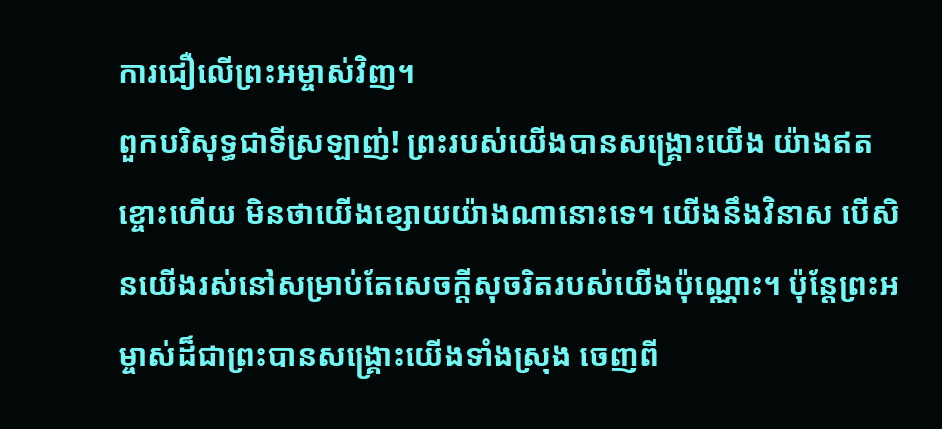ការជឿលើព្រះអម្ចាស់វិញ។
ពួកបរិសុទ្ធជាទីស្រឡាញ់! ព្រះរបស់យើងបានសង្រ្គោះយើង យ៉ាងឥតខ្ចោះហើយ មិនថាយើងខ្សោយយ៉ាងណានោះទេ។ យើងនឹងវិនាស បើសិនយើងរស់នៅសម្រាប់តែសេចក្តីសុចរិតរបស់យើងប៉ុណ្ណោះ។ ប៉ុន្តែព្រះអម្ចាស់ដ៏ជាព្រះបានសង្រ្គោះយើងទាំងស្រុង ចេញពី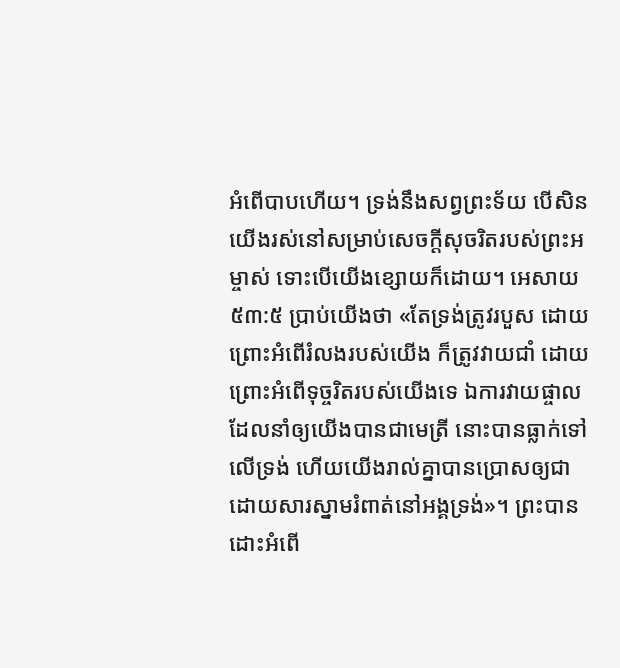អំពើបាបហើយ។ ទ្រង់នឹងសព្វព្រះទ័យ បើសិនយើងរស់នៅសម្រាប់សេចក្តីសុចរិតរបស់ព្រះអម្ចាស់ ទោះបើយើងខ្សោយក៏ដោយ។ អេសាយ ៥៣:៥ ប្រាប់យើងថា «តែទ្រង់ត្រូវរបួស ដោយព្រោះអំពើរំលងរបស់យើង ក៏ត្រូវវាយជាំ ដោយព្រោះអំពើទុច្ចរិតរបស់យើងទេ ឯការវាយផ្ចាលដែលនាំឲ្យយើងបានជាមេត្រី នោះបានធ្លាក់ទៅលើទ្រង់ ហើយយើងរាល់គ្នាបានប្រោសឲ្យជា ដោយសារស្នាមរំពាត់នៅអង្គទ្រង់»។ ព្រះបានដោះអំពើ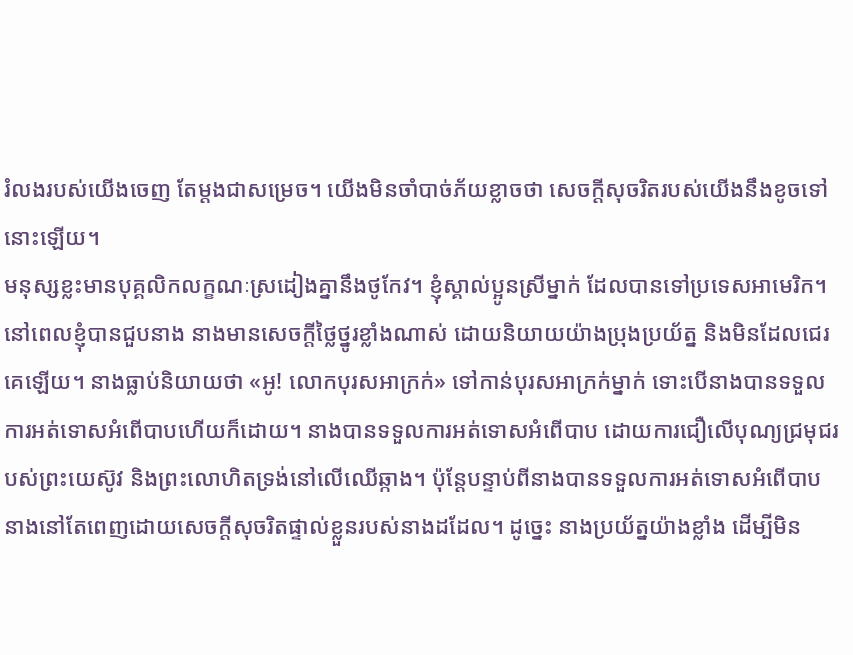រំលងរបស់យើងចេញ តែម្តងជាសម្រេច។ យើងមិនចាំបាច់ភ័យខ្លាចថា សេចក្តីសុចរិតរបស់យើងនឹងខូចទៅនោះឡើយ។
មនុស្សខ្លះមានបុគ្គលិកលក្ខណៈស្រដៀងគ្នានឹងថូកែវ។ ខ្ញុំស្គាល់ប្អូនស្រីម្នាក់ ដែលបានទៅប្រទេសអាមេរិក។ នៅពេលខ្ញុំបានជួបនាង នាងមានសេចក្តីថ្លៃថ្នូរខ្លាំងណាស់ ដោយនិយាយយ៉ាងប្រុងប្រយ័ត្ន និងមិនដែលជេរគេឡើយ។ នាងធ្លាប់និយាយថា «អូ! លោកបុរសអាក្រក់» ទៅកាន់បុរសអាក្រក់ម្នាក់ ទោះបើនាងបានទទួលការអត់ទោសអំពើបាបហើយក៏ដោយ។ នាងបានទទួលការអត់ទោសអំពើបាប ដោយការជឿលើបុណ្យជ្រមុជរបស់ព្រះយេស៊ូវ និងព្រះលោហិតទ្រង់នៅលើឈើឆ្កាង។ ប៉ុន្តែបន្ទាប់ពីនាងបានទទួលការអត់ទោសអំពើបាប នាងនៅតែពេញដោយសេចក្តីសុចរិតផ្ទាល់ខ្លួនរបស់នាងដដែល។ ដូច្នេះ នាងប្រយ័ត្នយ៉ាងខ្លាំង ដើម្បីមិន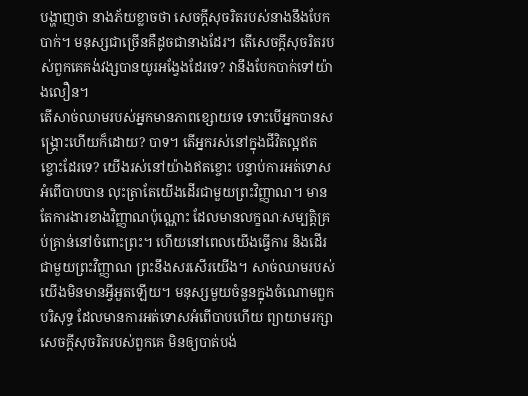បង្ហាញថា នាងភ័យខ្លាចថា សេចក្តីសុចរិតរបស់នាងនឹងបែកបាក់។ មនុស្សជាច្រើនគឺដូចជានាងដែរ។ តើសេចក្តីសុចរិតរបស់ពួកគេគង់វង្សបានយូរអង្វែងដែរទេ? វានឹងបែកបាក់ទៅយ៉ាងលឿន។
តើសាច់ឈាមរបស់អ្នកមានភាពខ្សោយទេ ទោះបើអ្នកបានសង្រ្គោះហើយក៏ដោយ? បាទ។ តើអ្នករស់នៅក្នុងជីវិតល្អឥតខ្ចោះដែរទេ? យើងរស់នៅយ៉ាងឥតខ្ចោះ បន្ទាប់ការអត់ទោសអំពើបាបបាន លុះត្រាតែយើងដើរជាមួយព្រះវិញ្ញាណ។ មានតែការងារខាងវិញ្ញាណប៉ុណ្ណោះ ដែលមានលក្ខណៈសម្បត្តិគ្រប់គ្រាន់នៅចំពោះព្រះ។ ហើយនៅពេលយើងធ្វើការ និងដើរជាមួយព្រះវិញ្ញាណ ព្រះនឹងសរសើរយើង។ សាច់ឈាមរបស់យើងមិនមានអ្វីអួតឡើយ។ មនុស្សមួយចំនួនក្នុងចំណោមពួកបរិសុទ្ធ ដែលមានការអត់ទោសអំពើបាបហើយ ព្យាយាមរក្សាសេចក្តីសុចរិតរបស់ពួកគេ មិនឲ្យបាត់បង់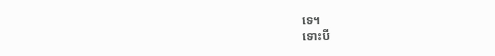ទេ។
ទោះបី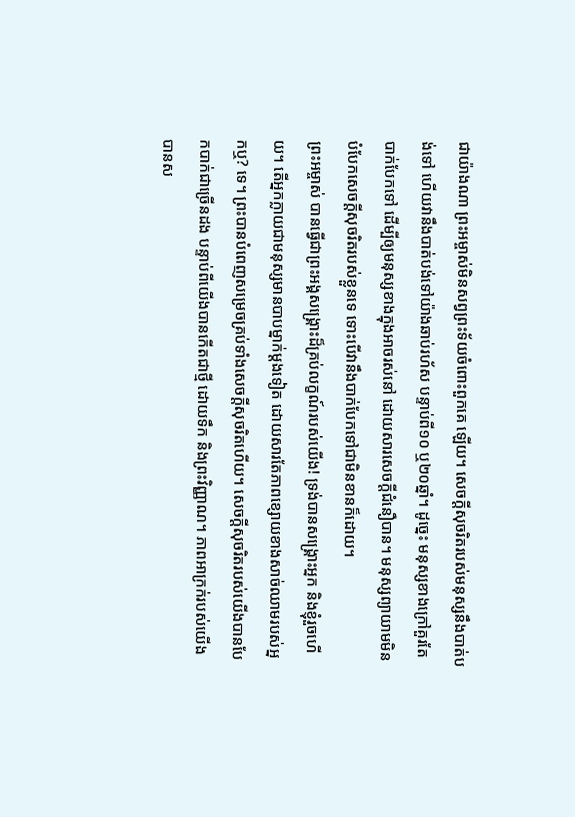ជាយ៉ាងណា ព្រះអម្ចាស់មិនសព្វព្រះទ័យចំពោះពួកគេ ឡើយ។ សេចក្តីសុចរិតរបស់មនុស្សនឹងបាត់បង់ទៅ ហើយវានឹងបាត់បង់ទៅយ៉ាងឆាប់រហ័ស បន្ទាប់ពី១០ ឬ២០ឆ្នាំ។ ដូច្នេះ មនុស្សខាងក្រៅគួរតែបាក់បែកទៅ ដើម្បីឲ្យមនុស្សខាងក្នុងអាចរស់នៅ ដោយសារសេចក្តីជំនឿបាន។ មនុស្សព្យាយាមមិនបំបែកសេចក្តីសុចរិតរបស់ខ្លួនទេ ទោះបើវានឹងបាក់បែកទៅជាមិនខានក៏ដោយ។
ព្រះអម្ចាស់ បានធ្វើជាព្រះអង្គសង្រ្គោះដ៏គ្រប់លក្ខណ៍របស់យើង! ទ្រង់បានសង្រ្គោះអ្នក និងខ្ញុំរួចហើយ។ តើអ្នកក្លាយជាមនុស្សមានបាបម្នាក់ម្តងទៀត ដោយសារតែភាពខ្សោយខាងសាច់ឈាមរបស់អ្នកឬ? ទេ។ ព្រះបានបំពេញសម្រេចគ្រប់ទាំងសេចក្តីសុចរិតហើយ។ សេចក្តីសុចរិតរបស់យើងបានបែកបាក់ជាច្រើនដង បន្ទាប់ពីយើងបានកើតជាថ្មី ដោយទឹក និងព្រះវិញ្ញាណ។ ភាពអាក្រក់របស់យើងបានស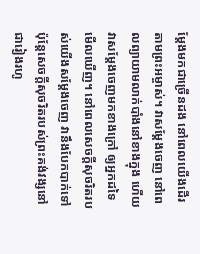ម្តែងមកជាច្រើនដង នៅពេលយើងដើរតាមព្រះអម្ចាស់។ វាសម្តែងចេញ នៅពេលព្យាយាមលាក់បាំងនៅខាងក្នុង ហើយវាសម្តែងចេញមកខាងក្រៅ ឲ្យអ្នកដទៃមើលឃើញ។ នៅពេលសេចក្តីសុចរិតរបស់យើងសម្តែងចេញ វានឹងបែកបាក់ទៅ ប៉ុន្តែសេចក្តីសុចរិតរបស់ព្រះគង់វង្សនៅជារៀងរហូ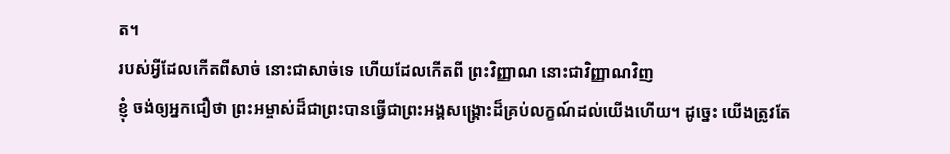ត។
របស់អ្វីដែលកើតពីសាច់ នោះជាសាច់ទេ ហើយដែលកើតពី ព្រះវិញ្ញាណ នោះជាវិញ្ញាណវិញ
ខ្ញុំ ចង់ឲ្យអ្នកជឿថា ព្រះអម្ចាស់ដ៏ជាព្រះបានធ្វើជាព្រះអង្គសង្រ្គោះដ៏គ្រប់លក្ខណ៍ដល់យើងហើយ។ ដូច្នេះ យើងត្រូវតែ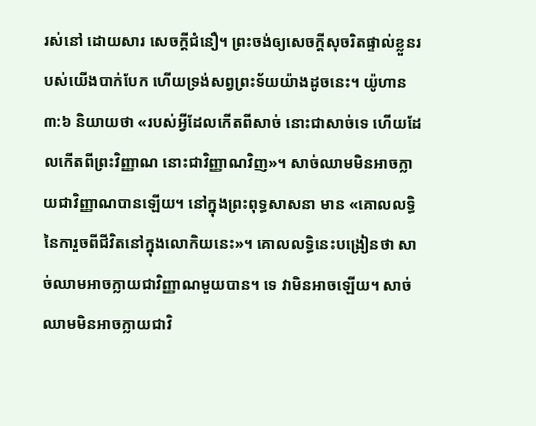រស់នៅ ដោយសារ សេចក្តីជំនឿ។ ព្រះចង់ឲ្យសេចក្តីសុចរិតផ្ទាល់ខ្លួនរបស់យើងបាក់បែក ហើយទ្រង់សព្វព្រះទ័យយ៉ាងដូចនេះ។ យ៉ូហាន ៣:៦ និយាយថា «របស់អ្វីដែលកើតពីសាច់ នោះជាសាច់ទេ ហើយដែលកើតពីព្រះវិញ្ញាណ នោះជាវិញ្ញាណវិញ»។ សាច់ឈាមមិនអាចក្លាយជាវិញ្ញាណបានឡើយ។ នៅក្នុងព្រះពុទ្ធសាសនា មាន «គោលលទ្ធិនៃការួចពីជីវិតនៅក្នុងលោកិយនេះ»។ គោលលទ្ធិនេះបង្រៀនថា សាច់ឈាមអាចក្លាយជាវិញ្ញាណមួយបាន។ ទេ វាមិនអាចឡើយ។ សាច់ឈាមមិនអាចក្លាយជាវិ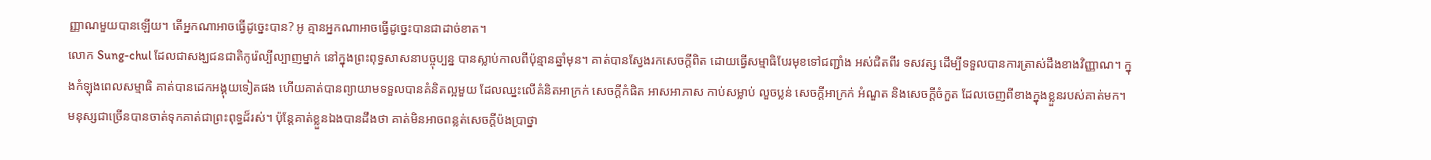ញ្ញាណមួយបានឡើយ។ តើអ្នកណាអាចធ្វើដូច្នេះបាន? អូ គ្មានអ្នកណាអាចធ្វើដូច្នេះបានជាដាច់ខាត។
លោក Sung-chul ដែលជាសង្ឃជនជាតិកូរ៉េល្បីល្បាញម្នាក់ នៅក្នុងព្រះពុទ្ធសាសនាបច្ចុប្បន្ន បានស្លាប់កាលពីប៉ុន្មានឆ្នាំមុន។ គាត់បានស្វែងរកសេចក្តីពិត ដោយធ្វើសម្មាធិបែរមុខទៅជញ្ជាំង អស់ជិតពីរ ទសវត្ស ដើម្បីទទួលបានការត្រាស់ដឹងខាងវិញ្ញាណ។ ក្នុងកំឡុងពេលសម្មាធិ គាត់បានដេកអង្គុយទៀតផង ហើយគាត់បានព្យាយាមទទួលបានគំនិតល្អមួយ ដែលឈ្នះលើគំនិតអាក្រក់ សេចក្តីកំផិត អាសអាភាស កាប់សម្លាប់ លួចប្លន់ សេចក្តីអាក្រក់ អំណួត និងសេចក្តីចំកួត ដែលចេញពីខាងក្នុងខ្លួនរបស់គាត់មក។ មនុស្សជាច្រើនបានចាត់ទុកគាត់ជាព្រះពុទ្ធដ៏រស់។ ប៉ុន្តែគាត់ខ្លួនឯងបានដឹងថា គាត់មិនអាចពន្លត់សេចក្តីប៉ងប្រាថ្នា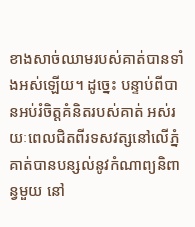ខាងសាច់ឈាមរបស់គាត់បានទាំងអស់ឡើយ។ ដូច្នេះ បន្ទាប់ពីបានអប់រំចិត្តគំនិតរបស់គាត់ អស់រយៈពេលជិតពីរទសវត្សនៅលើភ្នំ គាត់បានបន្សល់នូវកំណាព្យនិពាន្វមួយ នៅ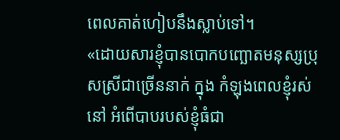ពេលគាត់ហៀបនឹងស្លាប់ទៅ។
«ដោយសារខ្ញុំបានបោកបញ្ឆោតមនុស្សប្រុសស្រីជាច្រើននាក់ ក្នុង កំឡុងពេលខ្ញុំរស់នៅ អំពើបាបរបស់ខ្ញុំធំជា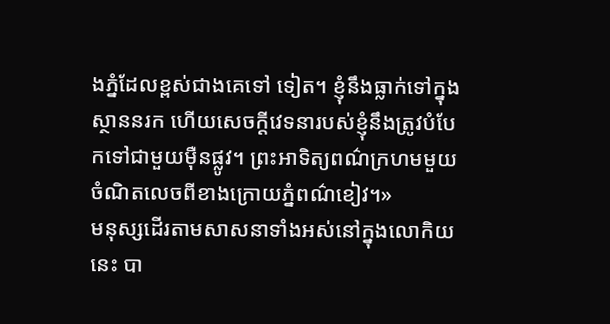ងភ្នំដែលខ្ពស់ជាងគេទៅ ទៀត។ ខ្ញុំនឹងធ្លាក់ទៅក្នុងស្ថាននរក ហើយសេចក្តីវេទនារបស់ខ្ញុំនឹងត្រូវបំបែកទៅជាមួយម៉ឺនផ្លូវ។ ព្រះអាទិត្យពណ៌ក្រហមមួយចំណិតលេចពីខាងក្រោយភ្នំពណ៌ខៀវ។»
មនុស្សដើរតាមសាសនាទាំងអស់នៅក្នុងលោកិយនេះ បា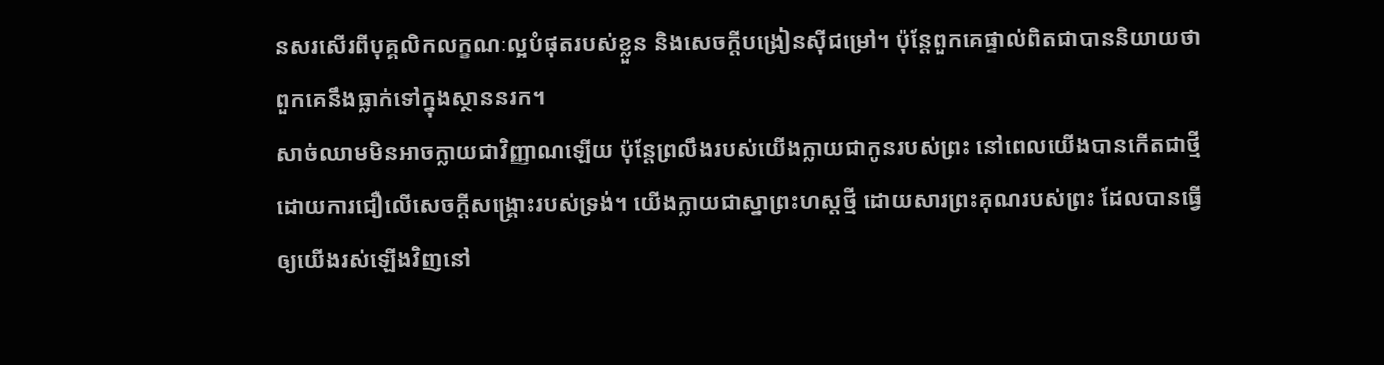នសរសើរពីបុគ្គលិកលក្ខណៈល្អបំផុតរបស់ខ្លួន និងសេចក្តីបង្រៀនស៊ីជម្រៅ។ ប៉ុន្តែពួកគេផ្ទាល់ពិតជាបាននិយាយថា ពួកគេនឹងធ្លាក់ទៅក្នុងស្ថាននរក។
សាច់ឈាមមិនអាចក្លាយជាវិញ្ញាណឡើយ ប៉ុន្តែព្រលឹងរបស់យើងក្លាយជាកូនរបស់ព្រះ នៅពេលយើងបានកើតជាថ្មី ដោយការជឿលើសេចក្តីសង្រ្គោះរបស់ទ្រង់។ យើងក្លាយជាស្នាព្រះហស្តថ្មី ដោយសារព្រះគុណរបស់ព្រះ ដែលបានធ្វើឲ្យយើងរស់ឡើងវិញនៅ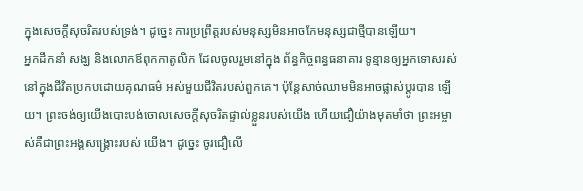ក្នុងសេចក្តីសុចរិតរបស់ទ្រង់។ ដូច្នេះ ការប្រព្រឹត្តរបស់មនុស្សមិនអាចកែមនុស្សជាថ្មីបានឡើយ។
អ្នកដឹកនាំ សង្ឃ និងលោកឪពុកកាតូលិក ដែលចូលរួមនៅក្នុង ព័ន្ធកិច្ចពន្ធធនាគារ ទូន្មានឲ្យអ្នកទោសរស់នៅក្នុងជីវិតប្រកបដោយគុណធម៌ អស់មួយជីវិតរបស់ពួកគេ។ ប៉ុន្តែសាច់ឈាមមិនអាចផ្លាស់ប្តូរបាន ឡើយ។ ព្រះចង់ឲ្យយើងបោះបង់ចោលសេចក្តីសុចរិតផ្ទាល់ខ្លួនរបស់យើង ហើយជឿយ៉ាងមុតមាំថា ព្រះអម្ចាស់គឺជាព្រះអង្គសង្រ្គោះរបស់ យើង។ ដូច្នេះ ចូរជឿលើ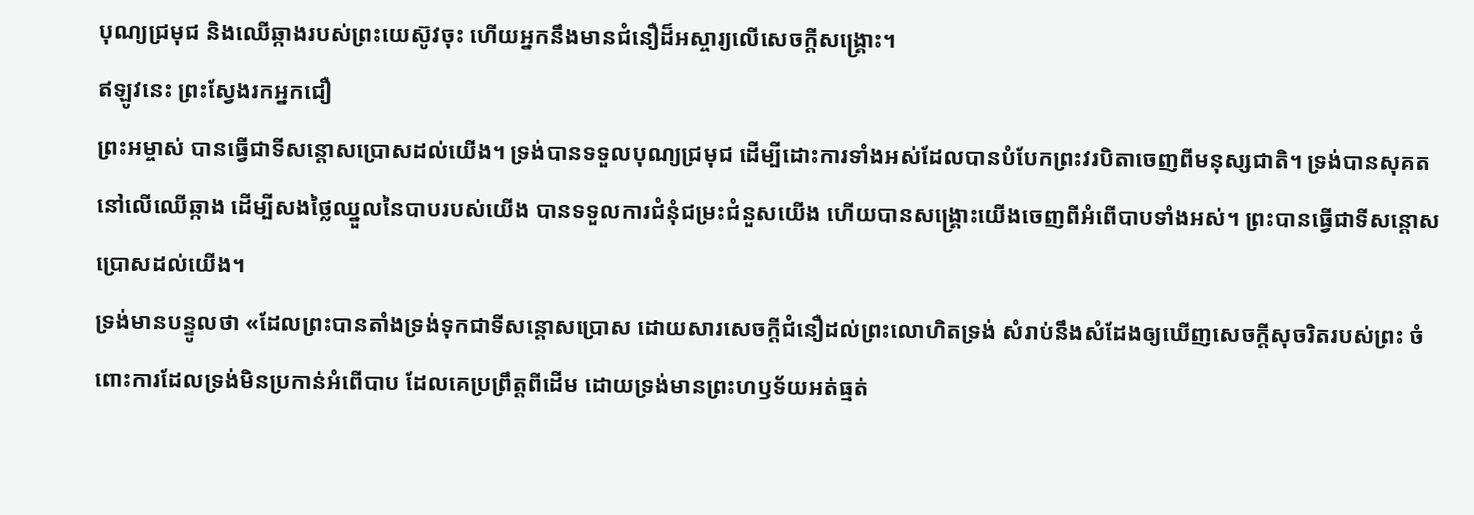បុណ្យជ្រមុជ និងឈើឆ្កាងរបស់ព្រះយេស៊ូវចុះ ហើយអ្នកនឹងមានជំនឿដ៏អស្ចារ្យលើសេចក្តីសង្រ្គោះ។
ឥឡូវនេះ ព្រះស្វែងរកអ្នកជឿ
ព្រះអម្ចាស់ បានធ្វើជាទីសន្តោសប្រោសដល់យើង។ ទ្រង់បានទទួលបុណ្យជ្រមុជ ដើម្បីដោះការទាំងអស់ដែលបានបំបែកព្រះវរបិតាចេញពីមនុស្សជាតិ។ ទ្រង់បានសុគតនៅលើឈើឆ្កាង ដើម្បីសងថ្លៃឈ្នួលនៃបាបរបស់យើង បានទទួលការជំនុំជម្រះជំនួសយើង ហើយបានសង្រ្គោះយើងចេញពីអំពើបាបទាំងអស់។ ព្រះបានធ្វើជាទីសន្តោសប្រោសដល់យើង។
ទ្រង់មានបន្ទូលថា «ដែលព្រះបានតាំងទ្រង់ទុកជាទីសន្តោសប្រោស ដោយសារសេចក្តីជំនឿដល់ព្រះលោហិតទ្រង់ សំរាប់នឹងសំដែងឲ្យឃើញសេចក្តីសុចរិតរបស់ព្រះ ចំពោះការដែលទ្រង់មិនប្រកាន់អំពើបាប ដែលគេប្រព្រឹត្តពីដើម ដោយទ្រង់មានព្រះហឫទ័យអត់ធ្មត់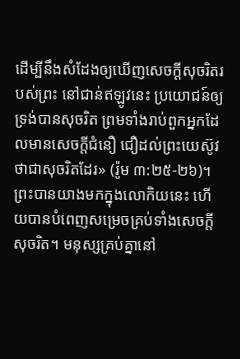ដើម្បីនឹងសំដែងឲ្យឃើញសេចក្តីសុចរិតរបស់ព្រះ នៅជាន់ឥឡូវនេះ ប្រយោជន៍ឲ្យទ្រង់បានសុចរិត ព្រមទាំងរាប់ពួកអ្នកដែលមានសេចក្តីជំនឿ ជឿដល់ព្រះយេស៊ូវ ថាជាសុចរិតដែរ» (រ៉ូម ៣:២៥-២៦)។
ព្រះបានយាងមកក្នុងលោកិយនេះ ហើយបានបំពេញសម្រេចគ្រប់ទាំងសេចក្តីសុចរិត។ មនុស្សគ្រប់គ្នានៅ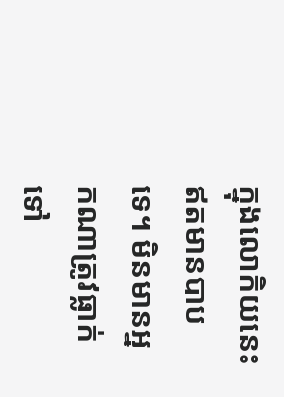ក្នុងលោកិយនេះឥតមានបាបទេ។ មិនមានអ្នកណាត្រូវធ្លាក់ទៅ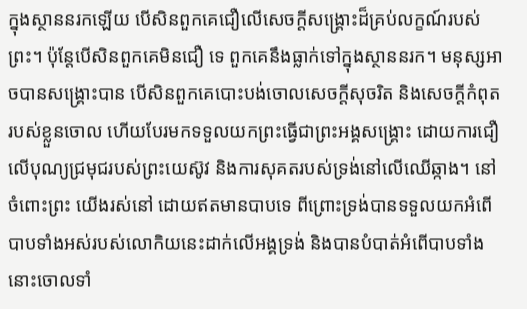ក្នុងស្ថាននរកឡើយ បើសិនពួកគេជឿលើសេចក្តីសង្រ្គោះដ៏គ្រប់លក្ខណ៍របស់ព្រះ។ ប៉ុន្តែបើសិនពួកគេមិនជឿ ទេ ពួកគេនឹងធ្លាក់ទៅក្នុងស្ថាននរក។ មនុស្សអាចបានសង្រ្គោះបាន បើសិនពួកគេបោះបង់ចោលសេចក្តីសុចរិត និងសេចក្តីកំពុតរបស់ខ្លួនចោល ហើយបែរមកទទួលយកព្រះធ្វើជាព្រះអង្គសង្រ្គោះ ដោយការជឿលើបុណ្យជ្រមុជរបស់ព្រះយេស៊ូវ និងការសុគតរបស់ទ្រង់នៅលើឈើឆ្កាង។ នៅចំពោះព្រះ យើងរស់នៅ ដោយឥតមានបាបទេ ពីព្រោះទ្រង់បានទទួលយកអំពើបាបទាំងអស់របស់លោកិយនេះដាក់លើអង្គទ្រង់ និងបានបំបាត់អំពើបាបទាំងនោះចោលទាំ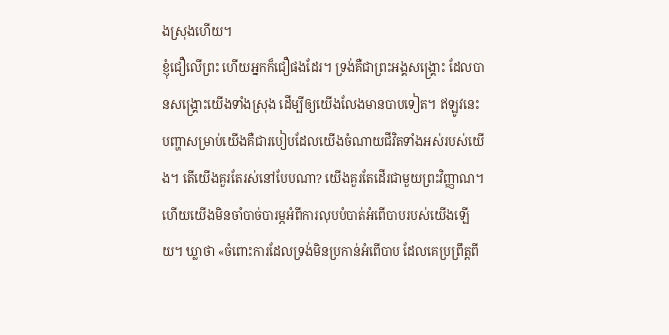ងស្រុងហើយ។
ខ្ញុំជឿលើព្រះ ហើយអ្នកក៏ជឿផងដែរ។ ទ្រង់គឺជាព្រះអង្គសង្រ្គោះ ដែលបានសង្រ្គោះយើងទាំងស្រុង ដើម្បីឲ្យយើងលែងមានបាបទៀត។ ឥឡូវនេះ បញ្ហាសម្រាប់យើងគឺជារបៀបដែលយើងចំណាយជីវិតទាំងអស់របស់យើង។ តើយើងគួរតែរស់នៅបែបណា? យើងគួរតែដើរជាមួយព្រះវិញ្ញាណ។ ហើយយើងមិនចាំបាច់បារម្ភអំពីការលុបបំបាត់អំពើបាបរបស់យើងឡើយ។ ឃ្លាថា «ចំពោះការដែលទ្រង់មិនប្រកាន់អំពើបាប ដែលគេប្រព្រឹត្តពី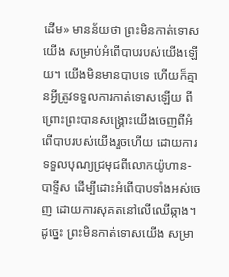ដើម» មានន័យថា ព្រះមិនកាត់ទោសយើង សម្រាប់អំពើបាបរបស់យើងឡើយ។ យើងមិនមានបាបទេ ហើយក៏គ្មានអ្វីត្រូវទទួលការកាត់ទោសឡើយ ពីព្រោះព្រះបានសង្រ្គោះយើងចេញពីអំពើបាបរបស់យើងរួចហើយ ដោយការទទួលបុណ្យជ្រមុជពីលោកយ៉ូហាន-បាទ្ទីស ដើម្បីដោះអំពើបាបទាំងអស់ចេញ ដោយការសុគតនៅលើឈើឆ្កាង។ ដូច្នេះ ព្រះមិនកាត់ទោសយើង សម្រា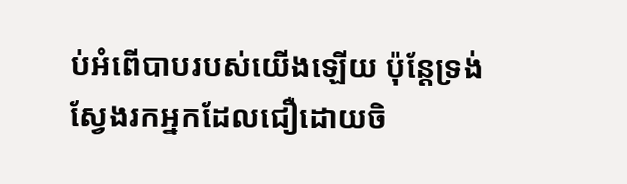ប់អំពើបាបរបស់យើងឡើយ ប៉ុន្តែទ្រង់ស្វែងរកអ្នកដែលជឿដោយចិ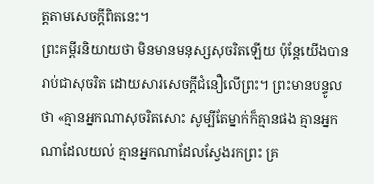ត្តតាមសេចក្តីពិតនេះ។
ព្រះគម្ពីរនិយាយថា មិនមានមនុស្សសុចរិតឡើយ ប៉ុន្តែយើងបានរាប់ជាសុចរិត ដោយសារសេចក្តីជំនឿលើព្រះ។ ព្រះមានបន្ទូលថា «គ្មានអ្នកណាសុចរិតសោះ សូម្បីតែម្នាក់ក៏គ្មានផង គ្មានអ្នកណាដែលយល់ គ្មានអ្នកណាដែលស្វែងរកព្រះ គ្រ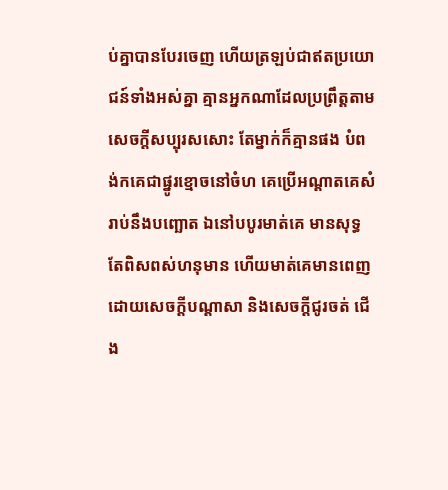ប់គ្នាបានបែរចេញ ហើយត្រឡប់ជាឥតប្រយោជន៍ទាំងអស់គ្នា គ្មានអ្នកណាដែលប្រព្រឹត្តតាមសេចក្តីសប្បុរសសោះ តែម្នាក់ក៏គ្មានផង បំពង់កគេជាផ្នូរខ្មោចនៅចំហ គេប្រើអណ្តាតគេសំរាប់នឹងបញ្ឆោត ឯនៅបបូរមាត់គេ មានសុទ្ធតែពិសពស់ហនុមាន ហើយមាត់គេមានពេញដោយសេចក្តីបណ្តាសា និងសេចក្តីជូរចត់ ជើង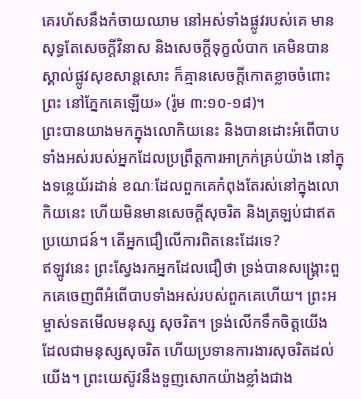គេរហ័សនឹងកំចាយឈាម នៅអស់ទាំងផ្លូវរបស់គេ មានសុទ្ធតែសេចក្តីវិនាស និងសេចក្តីទុក្ខលំបាក គេមិនបានស្គាល់ផ្លូវសុខសាន្តសោះ ក៏គ្មានសេចក្តីកោតខ្លាចចំពោះព្រះ នៅភ្នែកគេឡើយ» (រ៉ូម ៣:១០-១៨)។
ព្រះបានយាងមកក្នុងលោកិយនេះ និងបានដោះអំពើបាបទាំងអស់របស់អ្នកដែលប្រព្រឹត្តការអាក្រក់គ្រប់យ៉ាង នៅក្នុងទន្លេយ័រដាន់ ខណៈដែលពួកគេកំពុងតែរស់នៅក្នុងលោកិយនេះ ហើយមិនមានសេចក្តីសុចរិត និងត្រឡប់ជាឥតប្រយោជន៍។ តើអ្នកជឿលើការពិតនេះដែរទេ?
ឥឡូវនេះ ព្រះស្វែងរកអ្នកដែលជឿថា ទ្រង់បានសង្រ្គោះពួកគេចេញពីអំពើបាបទាំងអស់របស់ពួកគេហើយ។ ព្រះអម្ចាស់ទតមើលមនុស្ស សុចរិត។ ទ្រង់លើកទឹកចិត្តយើង ដែលជាមនុស្សសុចរិត ហើយប្រទានការងារសុចរិតដល់យើង។ ព្រះយេស៊ូវនឹងទួញសោកយ៉ាងខ្លាំងជាង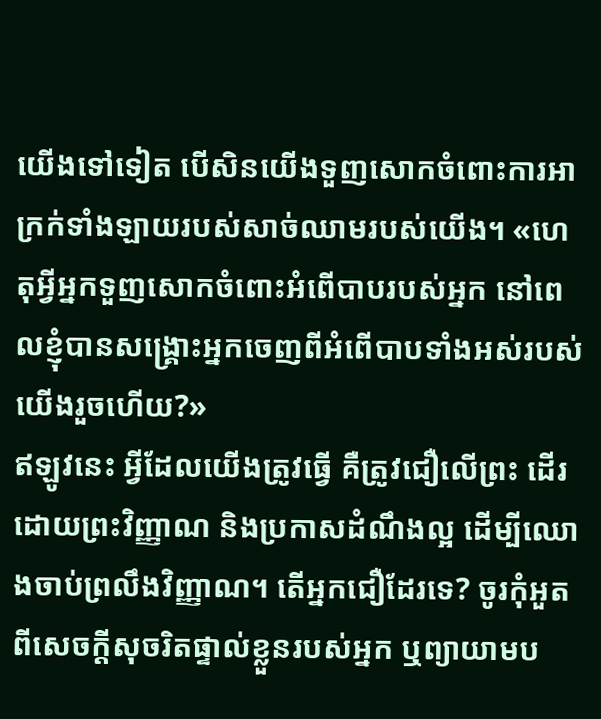យើងទៅទៀត បើសិនយើងទួញសោកចំពោះការអាក្រក់ទាំងឡាយរបស់សាច់ឈាមរបស់យើង។ «ហេតុអ្វីអ្នកទួញសោកចំពោះអំពើបាបរបស់អ្នក នៅពេលខ្ញុំបានសង្រ្គោះអ្នកចេញពីអំពើបាបទាំងអស់របស់យើងរួចហើយ?»
ឥឡូវនេះ អ្វីដែលយើងត្រូវធ្វើ គឺត្រូវជឿលើព្រះ ដើរដោយព្រះវិញ្ញាណ និងប្រកាសដំណឹងល្អ ដើម្បីឈោងចាប់ព្រលឹងវិញ្ញាណ។ តើអ្នកជឿដែរទេ? ចូរកុំអួតពីសេចក្តីសុចរិតផ្ទាល់ខ្លួនរបស់អ្នក ឬព្យាយាមប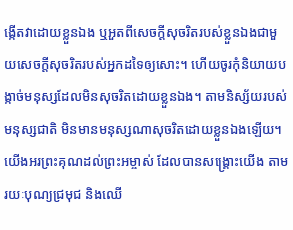ង្កើតវាដោយខ្លួនឯង ឬអួតពីសេចក្តីសុចរិតរបស់ខ្លួនឯងជាមួយសេចក្តីសុចរិតរបស់អ្នកដទៃឲ្យសោះ។ ហើយចូរកុំនិយាយបង្កាច់មនុស្សដែលមិនសុចរិតដោយខ្លួនឯង។ តាមនិស្ស័យរបស់មនុស្សជាតិ មិនមានមនុស្សណាសុចរិតដោយខ្លួនឯងឡើយ។
យើងអរព្រះគុណដល់ព្រះអម្ចាស់ ដែលបានសង្រ្គោះយើង តាមរយៈបុណ្យជ្រមុជ និងឈើ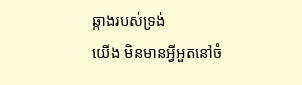ឆ្កាងរបស់ទ្រង់
យើង មិនមានអ្វីអួតនៅចំ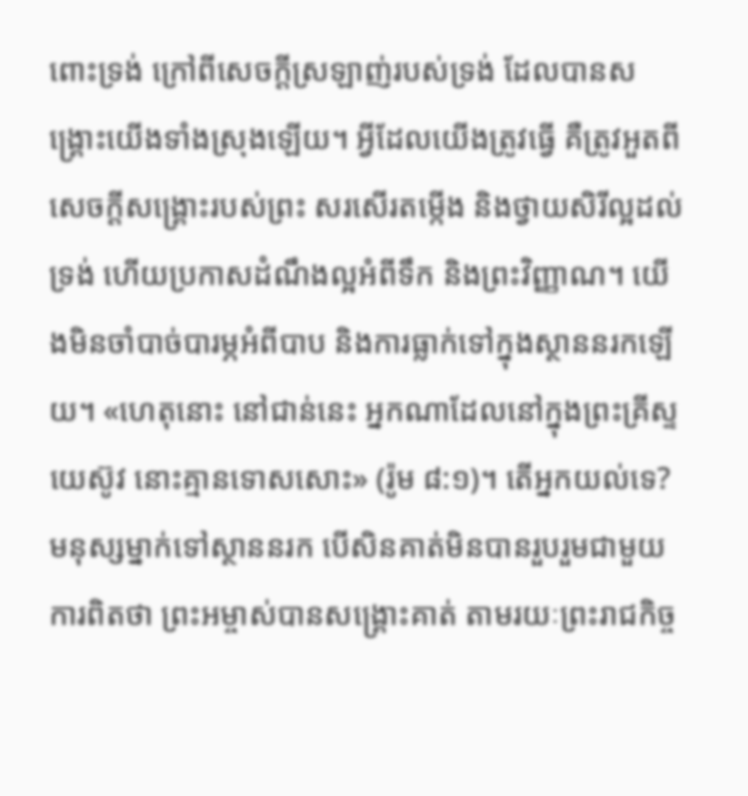ពោះទ្រង់ ក្រៅពីសេចក្តីស្រឡាញ់របស់ទ្រង់ ដែលបានសង្រ្គោះយើងទាំងស្រុងឡើយ។ អ្វីដែលយើងត្រូវធ្វើ គឺត្រូវអួតពីសេចក្តីសង្រ្គោះរបស់ព្រះ សរសើរតម្កើង និងថ្វាយសិរីល្អដល់ទ្រង់ ហើយប្រកាសដំណឹងល្អអំពីទឹក និងព្រះវិញ្ញាណ។ យើងមិនចាំបាច់បារម្ភអំពីបាប និងការធ្លាក់ទៅក្នុងស្ថាននរកឡើយ។ «ហេតុនោះ នៅជាន់នេះ អ្នកណាដែលនៅក្នុងព្រះគ្រីស្ទយេស៊ូវ នោះគ្មានទោសសោះ» (រ៉ូម ៨:១)។ តើអ្នកយល់ទេ? មនុស្សម្នាក់ទៅស្ថាននរក បើសិនគាត់មិនបានរួបរួមជាមួយការពិតថា ព្រះអម្ចាស់បានសង្រ្គោះគាត់ តាមរយៈព្រះរាជកិច្ច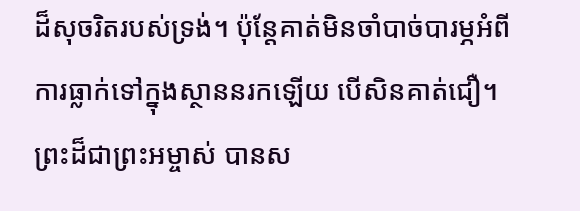ដ៏សុចរិតរបស់ទ្រង់។ ប៉ុន្តែគាត់មិនចាំបាច់បារម្ភអំពីការធ្លាក់ទៅក្នុងស្ថាននរកឡើយ បើសិនគាត់ជឿ។
ព្រះដ៏ជាព្រះអម្ចាស់ បានស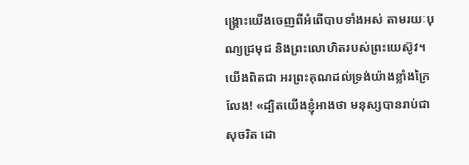ង្រ្គោះយើងចេញពីអំពើបាបទាំងអស់ តាមរយៈបុណ្យជ្រមុជ និងព្រះលោហិតរបស់ព្រះយេស៊ូវ។ យើងពិតជា អរព្រះគុណដល់ទ្រង់យ៉ាងខ្លាំងក្រៃលែង! «ដ្បិតយើងខ្ញុំអាងថា មនុស្សបានរាប់ជាសុចរិត ដោ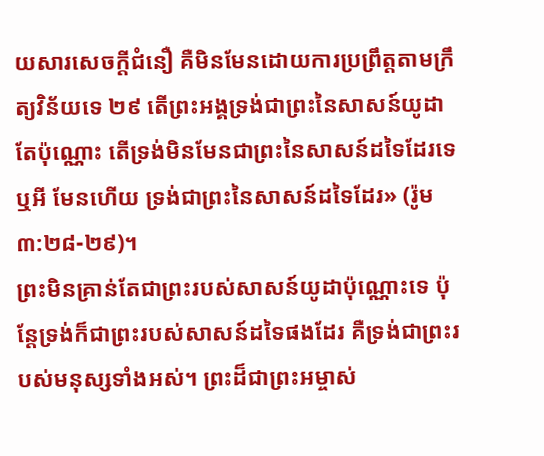យសារសេចក្តីជំនឿ គឺមិនមែនដោយការប្រព្រឹត្តតាមក្រឹត្យវិន័យទេ ២៩ តើព្រះអង្គទ្រង់ជាព្រះនៃសាសន៍យូដាតែប៉ុណ្ណោះ តើទ្រង់មិនមែនជាព្រះនៃសាសន៍ដទៃដែរទេឬអី មែនហើយ ទ្រង់ជាព្រះនៃសាសន៍ដទៃដែរ» (រ៉ូម ៣:២៨-២៩)។
ព្រះមិនគ្រាន់តែជាព្រះរបស់សាសន៍យូដាប៉ុណ្ណោះទេ ប៉ុន្តែទ្រង់ក៏ជាព្រះរបស់សាសន៍ដទៃផងដែរ គឺទ្រង់ជាព្រះរបស់មនុស្សទាំងអស់។ ព្រះដ៏ជាព្រះអម្ចាស់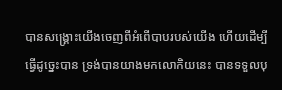បានសង្រ្គោះយើងចេញពីអំពើបាបរបស់យើង ហើយដើម្បីធ្វើដូច្នេះបាន ទ្រង់បានយាងមកលោកិយនេះ បានទទួលបុ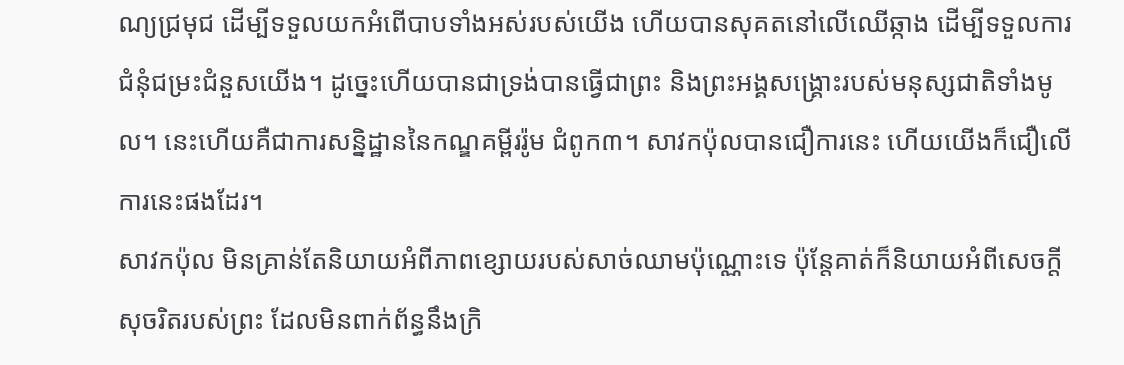ណ្យជ្រមុជ ដើម្បីទទួលយកអំពើបាបទាំងអស់របស់យើង ហើយបានសុគតនៅលើឈើឆ្កាង ដើម្បីទទួលការជំនុំជម្រះជំនួសយើង។ ដូច្នេះហើយបានជាទ្រង់បានធ្វើជាព្រះ និងព្រះអង្គសង្រ្គោះរបស់មនុស្សជាតិទាំងមូល។ នេះហើយគឺជាការសន្និដ្ឋាននៃកណ្ឌគម្ពីររ៉ូម ជំពូក៣។ សាវកប៉ុលបានជឿការនេះ ហើយយើងក៏ជឿលើការនេះផងដែរ។
សាវកប៉ុល មិនគ្រាន់តែនិយាយអំពីភាពខ្សោយរបស់សាច់ឈាមប៉ុណ្ណោះទេ ប៉ុន្តែគាត់ក៏និយាយអំពីសេចក្តីសុចរិតរបស់ព្រះ ដែលមិនពាក់ព័ន្ធនឹងក្រិ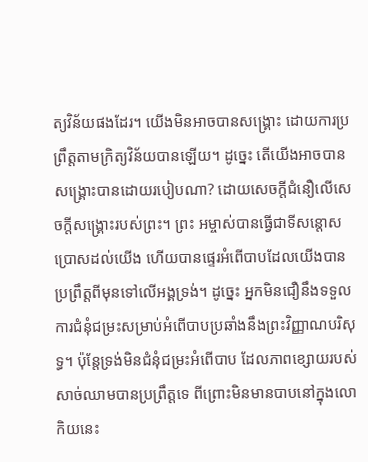ត្យវិន័យផងដែរ។ យើងមិនអាចបានសង្រ្គោះ ដោយការប្រព្រឹត្តតាមក្រិត្យវិន័យបានឡើយ។ ដូច្នេះ តើយើងអាចបានសង្រ្គោះបានដោយរបៀបណា? ដោយសេចក្តីជំនឿលើសេចក្តីសង្រ្គោះរបស់ព្រះ។ ព្រះ អម្ចាស់បានធ្វើជាទីសន្តោសប្រោសដល់យើង ហើយបានផ្ទេរអំពើបាបដែលយើងបានប្រព្រឹត្តពីមុនទៅលើអង្គទ្រង់។ ដូច្នេះ អ្នកមិនជឿនឹងទទួលការជំនុំជម្រះសម្រាប់អំពើបាបប្រឆាំងនឹងព្រះវិញ្ញាណបរិសុទ្ធ។ ប៉ុន្តែទ្រង់មិនជំនុំជម្រះអំពើបាប ដែលភាពខ្សោយរបស់សាច់ឈាមបានប្រព្រឹត្តទេ ពីព្រោះមិនមានបាបនៅក្នុងលោកិយនេះ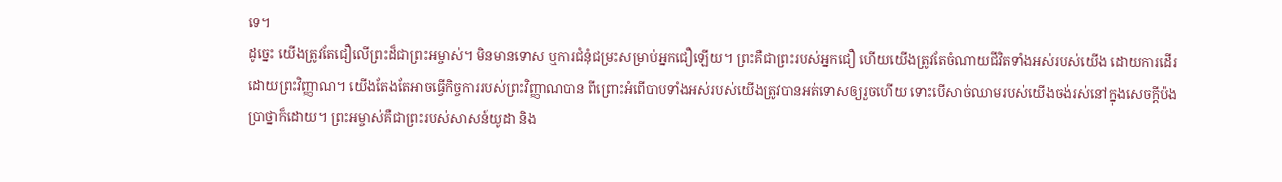ទេ។
ដូច្នេះ យើងត្រូវតែជឿលើព្រះដ៏ជាព្រះអម្ចាស់។ មិនមានទោស ឬការជំនុំជម្រះសម្រាប់អ្នកជឿឡើយ។ ព្រះគឺជាព្រះរបស់អ្នកជឿ ហើយយើងត្រូវតែចំណាយជីវិតទាំងអស់របស់យើង ដោយការដើរដោយព្រះវិញ្ញាណ។ យើងតែងតែអាចធ្វើកិច្ចការរបស់ព្រះវិញ្ញាណបាន ពីព្រោះអំពើបាបទាំងអស់របស់យើងត្រូវបានអត់ទោសឲ្យរួចហើយ ទោះបើសាច់ឈាមរបស់យើងចង់រស់នៅក្នុងសេចក្តីប៉ងប្រាថ្នាក៏ដោយ។ ព្រះអម្ចាស់គឺជាព្រះរបស់សាសន៍យូដា និង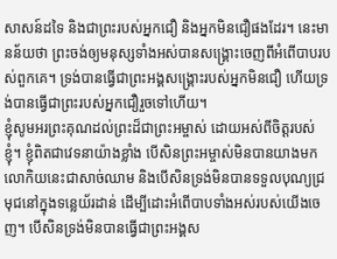សាសន៍ដទៃ និងជាព្រះរបស់អ្នកជឿ និងអ្នកមិនជឿផងដែរ។ នេះមានន័យថា ព្រះចង់ឲ្យមនុស្សទាំងអស់បានសង្រ្គោះចេញពីអំពើបាបរបស់ពួកគេ។ ទ្រង់បានធ្វើជាព្រះអង្គសង្រ្គោះរបស់អ្នកមិនជឿ ហើយទ្រង់បានធ្វើជាព្រះរបស់អ្នកជឿរួចទៅហើយ។
ខ្ញុំសូមអរព្រះគុណដល់ព្រះដ៏ជាព្រះអម្ចាស់ ដោយអស់ពីចិត្តរបស់ខ្ញុំ។ ខ្ញុំពិតជាវេទនាយ៉ាងខ្លាំង បើសិនព្រះអម្ចាស់មិនបានយាងមកលោកិយនេះជាសាច់ឈាម និងបើសិនទ្រង់មិនបានទទួលបុណ្យជ្រមុជនៅក្នុងទន្លេយ័រដាន់ ដើម្បីដោះអំពើបាបទាំងអស់របស់យើងចេញ។ បើសិនទ្រង់មិនបានធ្វើជាព្រះអង្គស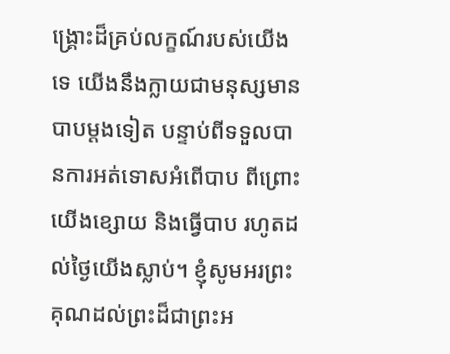ង្រ្គោះដ៏គ្រប់លក្ខណ៍របស់យើងទេ យើងនឹងក្លាយជាមនុស្សមានបាបម្តងទៀត បន្ទាប់ពីទទួលបានការអត់ទោសអំពើបាប ពីព្រោះយើងខ្សោយ និងធ្វើបាប រហូតដល់ថ្ងៃយើងស្លាប់។ ខ្ញុំសូមអរព្រះគុណដល់ព្រះដ៏ជាព្រះអ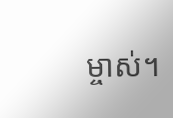ម្ចាស់។